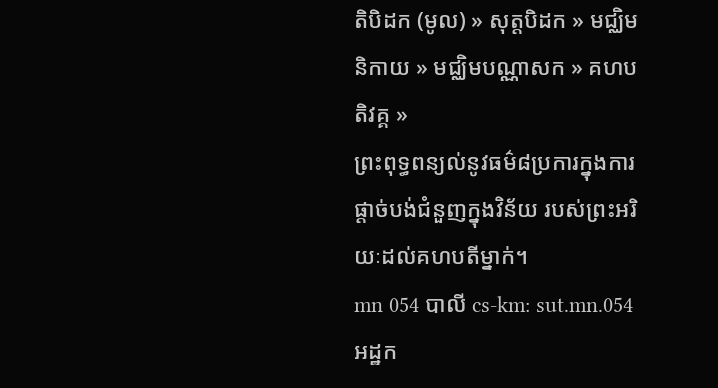តិបិដក (មូល) » សុត្តបិដក » មជ្ឈិមនិកាយ » មជ្ឈិមបណ្ណាសក » គហបតិវគ្គ »
ព្រះពុទ្ធពន្យល់នូវធម៌៨ប្រការក្នុងការផ្តាច់បង់ជំនួញក្នុងវិន័យ របស់ព្រះអរិយៈដល់គហបតីម្នាក់។
mn 054 បាលី cs-km: sut.mn.054 អដ្ឋក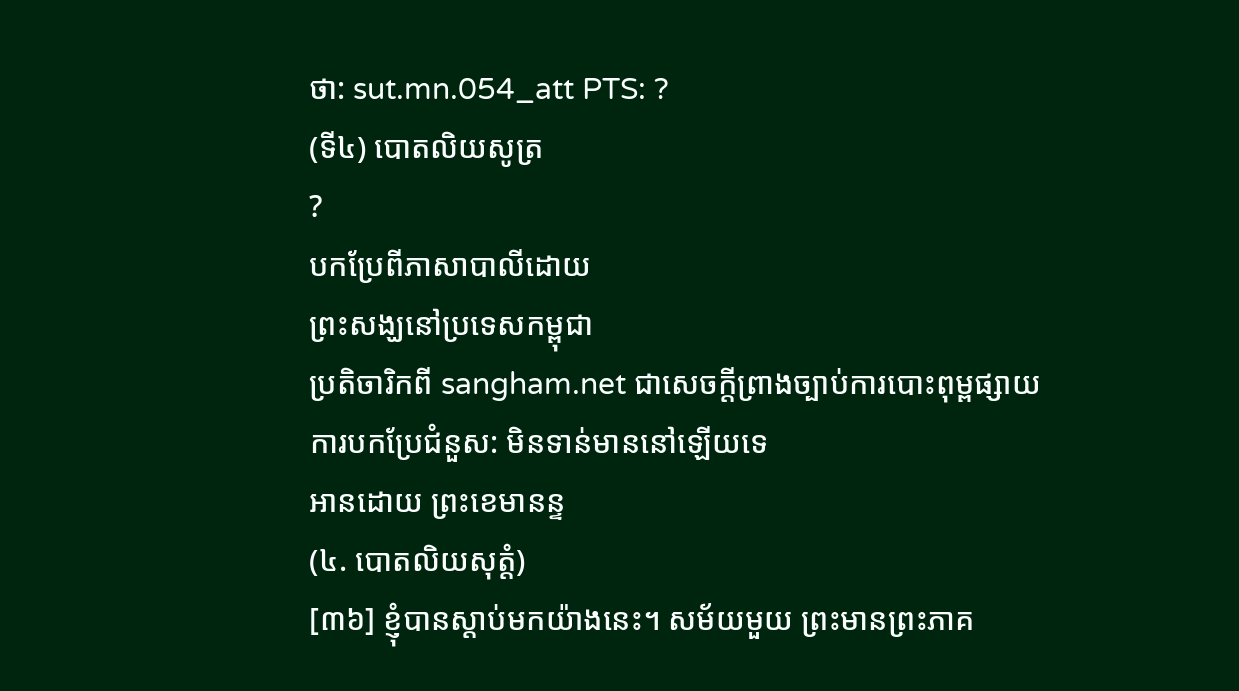ថា: sut.mn.054_att PTS: ?
(ទី៤) បោតលិយសូត្រ
?
បកប្រែពីភាសាបាលីដោយ
ព្រះសង្ឃនៅប្រទេសកម្ពុជា
ប្រតិចារិកពី sangham.net ជាសេចក្តីព្រាងច្បាប់ការបោះពុម្ពផ្សាយ
ការបកប្រែជំនួស: មិនទាន់មាននៅឡើយទេ
អានដោយ ព្រះខេមានន្ទ
(៤. បោតលិយសុត្តំ)
[៣៦] ខ្ញុំបានស្តាប់មកយ៉ាងនេះ។ សម័យមួយ ព្រះមានព្រះភាគ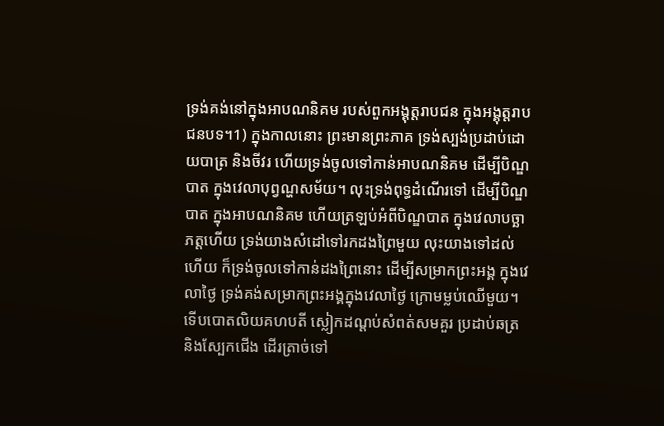ទ្រង់គង់នៅក្នុងអាបណនិគម របស់ពួកអង្គុត្តរាបជន ក្នុងអង្គុត្តរាបជនបទ។1) ក្នុងកាលនោះ ព្រះមានព្រះភាគ ទ្រង់ស្បង់ប្រដាប់ដោយបាត្រ និងចីវរ ហើយទ្រង់ចូលទៅកាន់អាបណនិគម ដើម្បីបិណ្ឌបាត ក្នុងវេលាបុព្វណ្ហសម័យ។ លុះទ្រង់ពុទ្ធដំណើរទៅ ដើម្បីបិណ្ឌបាត ក្នុងអាបណនិគម ហើយត្រឡប់អំពីបិណ្ឌបាត ក្នុងវេលាបច្ឆាភត្តហើយ ទ្រង់យាងសំដៅទៅរកដងព្រៃមួយ លុះយាងទៅដល់ហើយ ក៏ទ្រង់ចូលទៅកាន់ដងព្រៃនោះ ដើម្បីសម្រាកព្រះអង្គ ក្នុងវេលាថ្ងៃ ទ្រង់គង់សម្រាកព្រះអង្គក្នុងវេលាថ្ងៃ ក្រោមម្លប់ឈើមួយ។ ទើបបោតលិយគហបតី ស្លៀកដណ្តប់សំពត់សមគួរ ប្រដាប់ឆត្រ និងស្បែកជើង ដើរត្រាច់ទៅ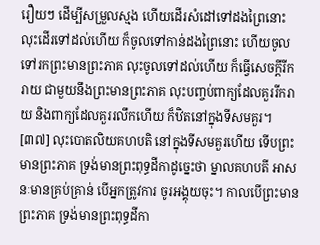រឿយៗ ដើម្បីសម្រួលស្មង ហើយដើរសំដៅទៅដងព្រៃនោះ លុះដើរទៅដល់ហើយ ក៏ចូលទៅកាន់ដងព្រៃនោះ ហើយចូលទៅរកព្រះមានព្រះភាគ លុះចូលទៅដល់ហើយ ក៏ធ្វើសេចក្តីរីករាយ ជាមួយនឹងព្រះមានព្រះភាគ លុះបញ្ចប់ពាក្យដែលគួររីករាយ និងពាក្យដែលគួររលឹកហើយ ក៏ឋិតនៅក្នុងទីសមគួរ។
[៣៧] លុះបោតលិយគហបតិ នៅក្នុងទីសមគួរហើយ ទើបព្រះមានព្រះភាគ ទ្រង់មានព្រះពុទ្ធដីកាដូច្នេះថា ម្នាលគហបតី អាសនៈមានគ្រប់គ្រាន់ បើអ្នកត្រូវការ ចូរអង្គុយចុះ។ កាលបើព្រះមានព្រះភាគ ទ្រង់មានព្រះពុទ្ធដីកា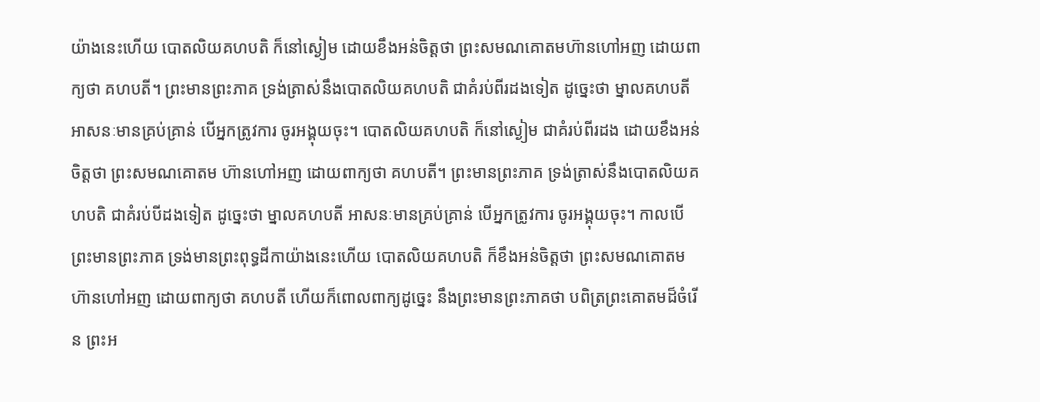យ៉ាងនេះហើយ បោតលិយគហបតិ ក៏នៅស្ងៀម ដោយខឹងអន់ចិត្តថា ព្រះសមណគោតមហ៊ានហៅអញ ដោយពាក្យថា គហបតី។ ព្រះមានព្រះភាគ ទ្រង់ត្រាស់នឹងបោតលិយគហបតិ ជាគំរប់ពីរដងទៀត ដូច្នេះថា ម្នាលគហបតី អាសនៈមានគ្រប់គ្រាន់ បើអ្នកត្រូវការ ចូរអង្គុយចុះ។ បោតលិយគហបតិ ក៏នៅស្ងៀម ជាគំរប់ពីរដង ដោយខឹងអន់ចិត្តថា ព្រះសមណគោតម ហ៊ានហៅអញ ដោយពាក្យថា គហបតី។ ព្រះមានព្រះភាគ ទ្រង់ត្រាស់នឹងបោតលិយគហបតិ ជាគំរប់បីដងទៀត ដូច្នេះថា ម្នាលគហបតី អាសនៈមានគ្រប់គ្រាន់ បើអ្នកត្រូវការ ចូរអង្គុយចុះ។ កាលបើព្រះមានព្រះភាគ ទ្រង់មានព្រះពុទ្ធដីកាយ៉ាងនេះហើយ បោតលិយគហបតិ ក៏ខឹងអន់ចិត្តថា ព្រះសមណគោតម ហ៊ានហៅអញ ដោយពាក្យថា គហបតី ហើយក៏ពោលពាក្យដូច្នេះ នឹងព្រះមានព្រះភាគថា បពិត្រព្រះគោតមដ៏ចំរើន ព្រះអ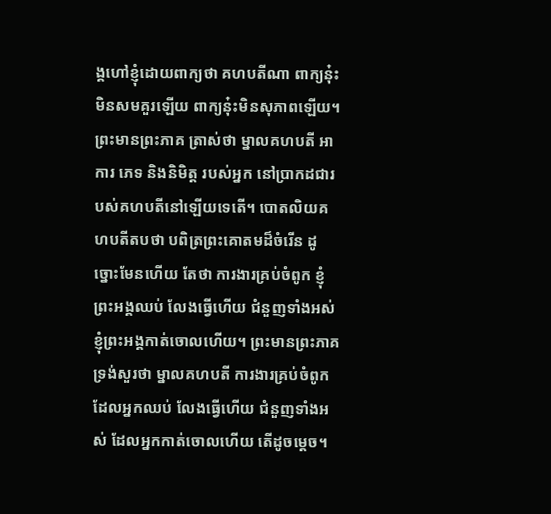ង្គហៅខ្ញុំដោយពាក្យថា គហបតីណា ពាក្យនុ៎ះមិនសមគួរឡើយ ពាក្យនុ៎ះមិនសុភាពឡើយ។ ព្រះមានព្រះភាគ ត្រាស់ថា ម្នាលគហបតី អាការ ភេទ និងនិមិត្ត របស់អ្នក នៅប្រាកដជារបស់គហបតីនៅឡើយទេតើ។ បោតលិយគហបតីតបថា បពិត្រព្រះគោតមដ៏ចំរើន ដូច្នោះមែនហើយ តែថា ការងារគ្រប់ចំពូក ខ្ញុំព្រះអង្គឈប់ លែងធ្វើហើយ ជំនួញទាំងអស់ ខ្ញុំព្រះអង្គកាត់ចោលហើយ។ ព្រះមានព្រះភាគ ទ្រង់សួរថា ម្នាលគហបតី ការងារគ្រប់ចំពូក ដែលអ្នកឈប់ លែងធ្វើហើយ ជំនួញទាំងអស់ ដែលអ្នកកាត់ចោលហើយ តើដូចម្តេច។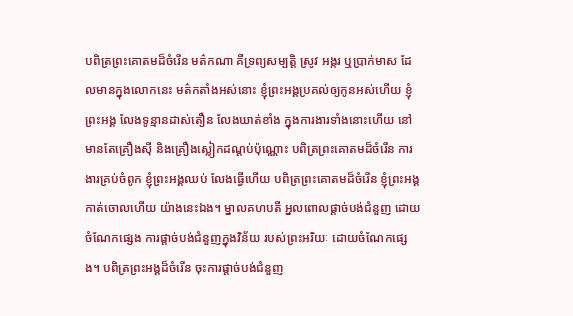បពិត្រព្រះគោតមដ៏ចំរើន មត៌កណា គឺទ្រព្យសម្បត្តិ ស្រូវ អង្ករ ឬប្រាក់មាស ដែលមានក្នុងលោកនេះ មត៌កតាំងអស់នោះ ខ្ញុំព្រះអង្គប្រគល់ឲ្យកូនអស់ហើយ ខ្ញុំព្រះអង្គ លែងទូន្មានដាស់តឿន លែងឃាត់ខាំង ក្នុងការងារទាំងនោះហើយ នៅមានតែគ្រឿងស៊ី និងគ្រឿងស្លៀកដណ្តប់ប៉ុណ្ណោះ បពិត្រព្រះគោតមដ៏ចំរើន ការងារគ្រប់ចំពូក ខ្ញុំព្រះអង្គឈប់ លែងធ្វើហើយ បពិត្រព្រះគោតមដ៏ចំរើន ខ្ញុំព្រះអង្គកាត់ចោលហើយ យ៉ាងនេះឯង។ ម្នាលគហបតី អ្នលពោលផ្តាច់បង់ជំនួញ ដោយចំណែកផ្សេង ការផ្តាច់បង់ជំនួញក្នុងវិន័យ របស់ព្រះអរិយៈ ដោយចំណែកផ្សេង។ បពិត្រព្រះអង្គដ៏ចំរើន ចុះការផ្តាច់បង់ជំនួញ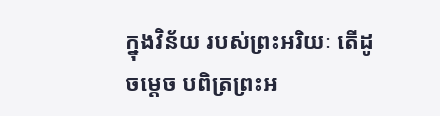ក្នុងវិន័យ របស់ព្រះអរិយៈ តើដូចម្តេច បពិត្រព្រះអ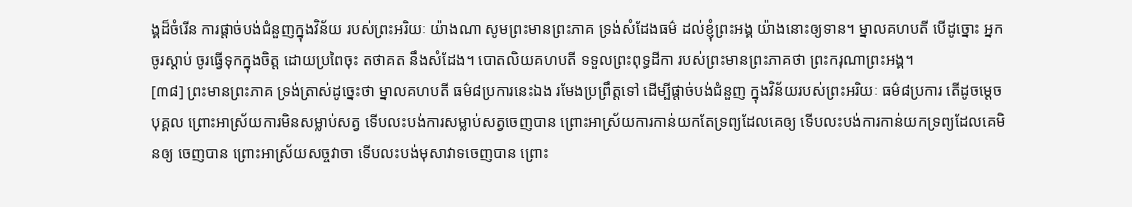ង្គដ៏ចំរើន ការផ្តាច់បង់ជំនួញក្នុងវិន័យ របស់ព្រះអរិយៈ យ៉ាងណា សូមព្រះមានព្រះភាគ ទ្រង់សំដែងធម៌ ដល់ខ្ញុំព្រះអង្គ យ៉ាងនោះឲ្យទាន។ ម្នាលគហបតី បើដូច្នោះ អ្នកចូរស្តាប់ ចូរធ្វើទុកក្នុងចិត្ត ដោយប្រពៃចុះ តថាគត នឹងសំដែង។ បោតលិយគហបតី ទទួលព្រះពុទ្ធដីកា របស់ព្រះមានព្រះភាគថា ព្រះករុណាព្រះអង្គ។
[៣៨] ព្រះមានព្រះភាគ ទ្រង់ត្រាស់ដូច្នេះថា ម្នាលគហបតី ធម៌៨ប្រការនេះឯង រមែងប្រព្រឹត្តទៅ ដើម្បីផ្តាច់បង់ជំនួញ ក្នុងវិន័យរបស់ព្រះអរិយៈ ធម៌៨ប្រការ តើដូចម្តេច បុគ្គល ព្រោះអាស្រ័យការមិនសម្លាប់សត្វ ទើបលះបង់ការសម្លាប់សត្វចេញបាន ព្រោះអាស្រ័យការកាន់យកតែទ្រព្យដែលគេឲ្យ ទើបលះបង់ការកាន់យកទ្រព្យដែលគេមិនឲ្យ ចេញបាន ព្រោះអាស្រ័យសច្ចវាចា ទើបលះបង់មុសាវាទចេញបាន ព្រោះ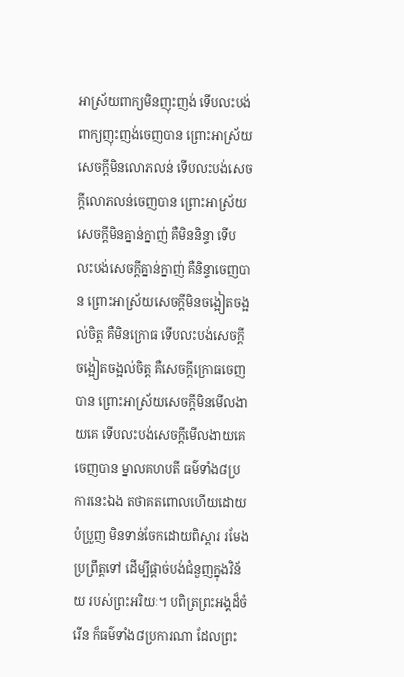អាស្រ័យពាក្យមិនញុះញង់ ទើបលះបង់ពាក្យញុះញង់ចេញបាន ព្រោះអាស្រ័យសេចក្តីមិនលោភលន់ ទើបលះបង់សេចក្តីលោភលន់ចេញបាន ព្រោះអាស្រ័យសេចក្តីមិនគ្នាន់ក្នាញ់ គឺមិននិន្ទា ទើបលះបង់សេចក្តីគ្នាន់ក្នាញ់ គឺនិន្ទាចេញបាន ព្រោះអាស្រ័យសេចក្តីមិនចង្អៀតចង្អល់ចិត្ត គឺមិនក្រោធ ទើបលះបង់សេចក្តីចង្អៀតចង្អល់ចិត្ត គឺសេចក្តីក្រោធចេញបាន ព្រោះអាស្រ័យសេចក្តីមិនមើលងាយគេ ទើបលះបង់សេចក្តីមើលងាយគេ ចេញបាន ម្នាលគហបតី ធម៌ទាំង៨ប្រការនេះឯង តថាគតពោលហើយដោយបំប្រួញ មិនទាន់ចែកដោយពិស្តារ រមែងប្រព្រឹត្តទៅ ដើម្បីផ្តាច់បង់ជំនួញក្នុងវិន័យ របស់ព្រះអរិយៈ។ បពិត្រព្រះអង្គដ៏ចំរើន ក៏ធម៌ទាំង៨ប្រការណា ដែលព្រះ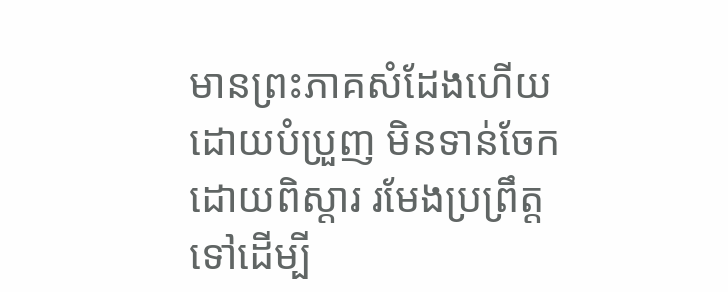មានព្រះភាគសំដែងហើយ ដោយបំប្រួញ មិនទាន់ចែកដោយពិស្តារ រមែងប្រព្រឹត្តទៅដើម្បី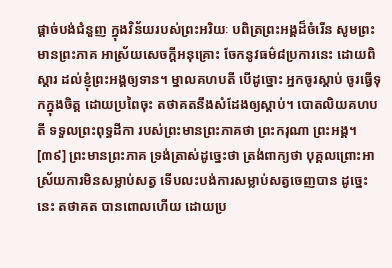ផ្តាច់បង់ជំនួញ ក្នុងវិន័យរបស់ព្រះអរិយៈ បពិត្រព្រះអង្គដ៏ចំរើន សូមព្រះមានព្រះភាគ អាស្រ័យសេចក្តីអនុគ្រោះ ចែកនូវធម៌៨ប្រការនេះ ដោយពិស្តារ ដល់ខ្ញុំព្រះអង្គឲ្យទាន។ ម្នាលគហបតី បើដូច្នោះ អ្នកចូរស្តាប់ ចូរធ្វើទុកក្នុងចិត្ត ដោយប្រពៃចុះ តថាគតនឹងសំដែងឲ្យស្តាប់។ បោតលិយគហបតី ទទួលព្រះពុទ្ធដីកា របស់ព្រះមានព្រះភាគថា ព្រះករុណា ព្រះអង្គ។
[៣៩] ព្រះមានព្រះភាគ ទ្រង់ត្រាស់ដូច្នេះថា ត្រង់ពាក្យថា បុគ្គលព្រោះអាស្រ័យការមិនសម្លាប់សត្វ ទើបលះបង់ការសម្លាប់សត្វចេញបាន ដូច្នេះនេះ តថាគត បានពោលហើយ ដោយប្រ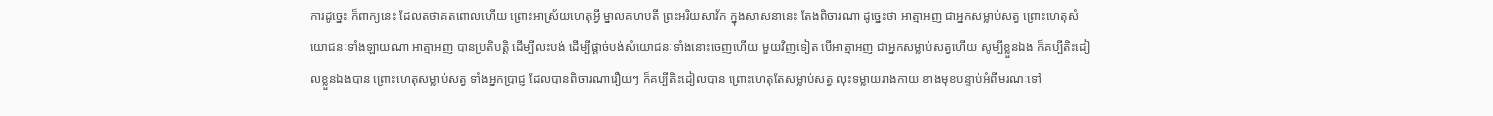ការដូច្នេះ ក៏ពាក្យនេះ ដែលតថាគតពោលហើយ ព្រោះអាស្រ័យហេតុអ្វី ម្នាលគហបតី ព្រះអរិយសាវ័ក ក្នុងសាសនានេះ តែងពិចារណា ដូច្នេះថា អាត្មាអញ ជាអ្នកសម្លាប់សត្វ ព្រោះហេតុសំយោជនៈទាំងឡាយណា អាត្មាអញ បានប្រតិបត្តិ ដើម្បីលះបង់ ដើម្បីផ្តាច់បង់សំយោជនៈទាំងនោះចេញហើយ មួយវិញទៀត បើអាត្មាអញ ជាអ្នកសម្លាប់សត្វហើយ សូម្បីខ្លួនឯង ក៏គប្បីតិះដៀលខ្លួនឯងបាន ព្រោះហេតុសម្លាប់សត្វ ទាំងអ្នកប្រាជ្ញ ដែលបានពិចារណារឿយៗ ក៏គប្បីតិះដៀលបាន ព្រោះហេតុតែសម្លាប់សត្វ លុះទម្លាយរាងកាយ ខាងមុខបន្ទាប់អំពីមរណៈទៅ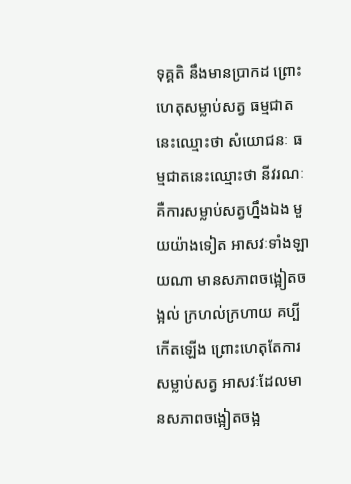ទុគ្គតិ នឹងមានប្រាកដ ព្រោះហេតុសម្លាប់សត្វ ធម្មជាតនេះឈ្មោះថា សំយោជនៈ ធម្មជាតនេះឈ្មោះថា នីវរណៈ គឺការសម្លាប់សត្វហ្នឹងឯង មួយយ៉ាងទៀត អាសវៈទាំងឡាយណា មានសភាពចង្អៀតចង្អល់ ក្រហល់ក្រហាយ គប្បីកើតឡើង ព្រោះហេតុតែការសម្លាប់សត្វ អាសវៈដែលមានសភាពចង្អៀតចង្អ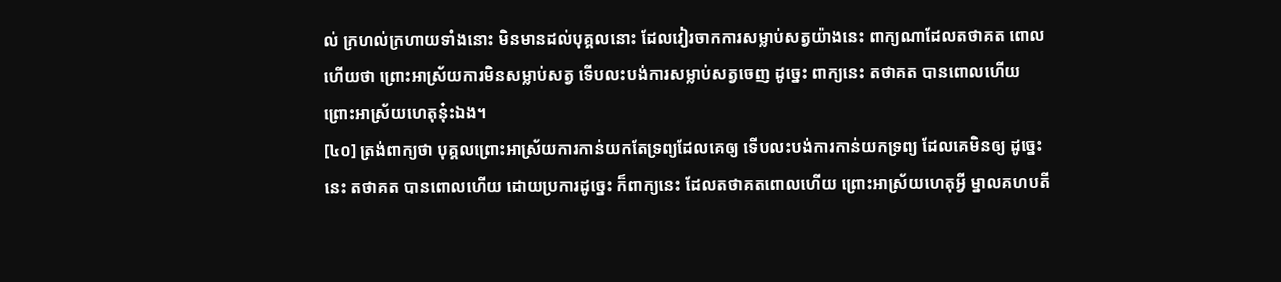ល់ ក្រហល់ក្រហាយទាំងនោះ មិនមានដល់បុគ្គលនោះ ដែលវៀរចាកការសម្លាប់សត្វយ៉ាងនេះ ពាក្យណាដែលតថាគត ពោលហើយថា ព្រោះអាស្រ័យការមិនសម្លាប់សត្វ ទើបលះបង់ការសម្លាប់សត្វចេញ ដូច្នេះ ពាក្យនេះ តថាគត បានពោលហើយ ព្រោះអាស្រ័យហេតុនុ៎ះឯង។
[៤០] ត្រង់ពាក្យថា បុគ្គលព្រោះអាស្រ័យការកាន់យកតែទ្រព្យដែលគេឲ្យ ទើបលះបង់ការកាន់យកទ្រព្យ ដែលគេមិនឲ្យ ដូច្នេះនេះ តថាគត បានពោលហើយ ដោយប្រការដូច្នេះ ក៏ពាក្យនេះ ដែលតថាគតពោលហើយ ព្រោះអាស្រ័យហេតុអ្វី ម្នាលគហបតី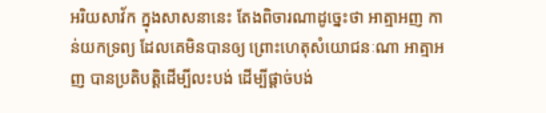អរិយសាវ័ក ក្នុងសាសនានេះ តែងពិចារណាដូច្នេះថា អាត្មាអញ កាន់យកទ្រព្យ ដែលគេមិនបានឲ្យ ព្រោះហេតុសំយោជនៈណា អាត្មាអញ បានប្រតិបត្តិដើម្បីលះបង់ ដើម្បីផ្តាច់បង់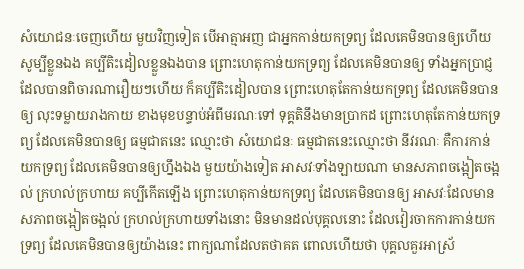សំយោជនៈចេញហើយ មួយវិញទៀត បើអាត្មាអញ ជាអ្នកកាន់យកទ្រព្យ ដែលគេមិនបានឲ្យហើយ សូម្បីខ្លួនឯង គប្បីតិះដៀលខ្លួនឯងបាន ព្រោះហេតុកាន់យកទ្រព្យ ដែលគេមិនបានឲ្យ ទាំងអ្នកប្រាជ្ញ ដែលបានពិចារណារឿយៗហើយ ក៏គប្បីតិះដៀលបាន ព្រោះហេតុតែកាន់យកទ្រព្យ ដែលគេមិនបានឲ្យ លុះទម្លាយរាងកាយ ខាងមុខបន្ទាប់អំពីមរណៈទៅ ទុគ្គតិនឹងមានប្រាកដ ព្រោះហេតុតែកាន់យកទ្រព្យ ដែលគេមិនបានឲ្យ ធម្មជាតនេះ ឈ្មោះថា សំយោជនៈ ធម្មជាតនេះឈ្មោះថា នីវរណៈ គឺការកាន់យកទ្រព្យ ដែលគេមិនបានឲ្យហ្នឹងឯង មួយយ៉ាងទៀត អាសវៈទាំងឡាយណា មានសភាពចង្អៀតចង្អល់ ក្រហល់ក្រហាយ គប្បីកើតឡើង ព្រោះហេតុកាន់យកទ្រព្យ ដែលគេមិនបានឲ្យ អាសវៈដែលមានសភាពចង្អៀតចង្អល់ ក្រហល់ក្រហាយទាំងនោះ មិនមានដល់បុគ្គលនោះ ដែលវៀរចាកការកាន់យកទ្រព្យ ដែលគេមិនបានឲ្យយ៉ាងនេះ ពាក្យណាដែលតថាគត ពោលហើយថា បុគ្គលគួរអាស្រ័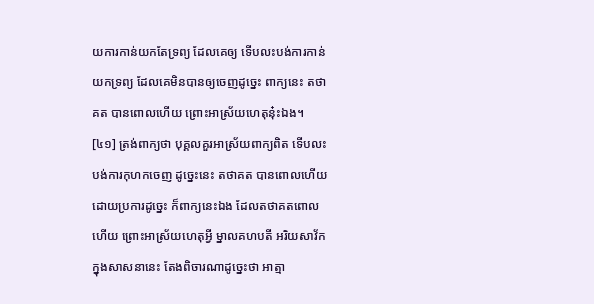យការកាន់យកតែទ្រព្យ ដែលគេឲ្យ ទើបលះបង់ការកាន់យកទ្រព្យ ដែលគេមិនបានឲ្យចេញដូច្នេះ ពាក្យនេះ តថាគត បានពោលហើយ ព្រោះអាស្រ័យហេតុនុ៎ះឯង។
[៤១] ត្រង់ពាក្យថា បុគ្គលគួរអាស្រ័យពាក្យពិត ទើបលះបង់ការកុហកចេញ ដូច្នេះនេះ តថាគត បានពោលហើយ ដោយប្រការដូច្នេះ ក៏ពាក្យនេះឯង ដែលតថាគតពោលហើយ ព្រោះអាស្រ័យហេតុអ្វី ម្នាលគហបតី អរិយសាវ័ក ក្នុងសាសនានេះ តែងពិចារណាដូច្នេះថា អាត្មា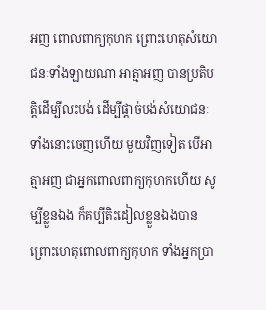អញ ពោលពាក្យកុហក ព្រោះហេតុសំយោជនៈទាំងឡាយណា អាត្មាអញ បានប្រតិបត្តិដើម្បីលះបង់ ដើម្បីផ្តាច់បង់សំយោជនៈទាំងនោះចេញហើយ មួយវិញទៀត បើអាត្មាអញ ជាអ្នកពោលពាក្យកុហកហើយ សូម្បីខ្លួនឯង ក៏គប្បីតិះដៀលខ្លួនឯងបាន ព្រោះហេតុពោលពាក្យកុហក ទាំងអ្នកប្រា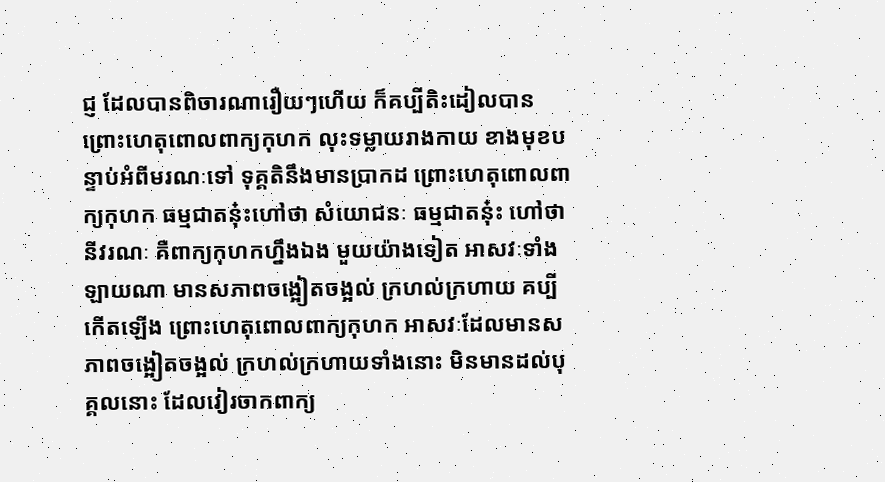ជ្ញ ដែលបានពិចារណារឿយៗហើយ ក៏គប្បីតិះដៀលបាន ព្រោះហេតុពោលពាក្យកុហក លុះទម្លាយរាងកាយ ខាងមុខបន្ទាប់អំពីមរណៈទៅ ទុគ្គតិនឹងមានប្រាកដ ព្រោះហេតុពោលពាក្យកុហក ធម្មជាតនុ៎ះហៅថា សំយោជនៈ ធម្មជាតនុ៎ះ ហៅថា នីវរណៈ គឺពាក្យកុហកហ្នឹងឯង មួយយ៉ាងទៀត អាសវៈទាំងឡាយណា មានសភាពចង្អៀតចង្អល់ ក្រហល់ក្រហាយ គប្បីកើតឡើង ព្រោះហេតុពោលពាក្យកុហក អាសវៈដែលមានសភាពចង្អៀតចង្អល់ ក្រហល់ក្រហាយទាំងនោះ មិនមានដល់បុគ្គលនោះ ដែលវៀរចាកពាក្យ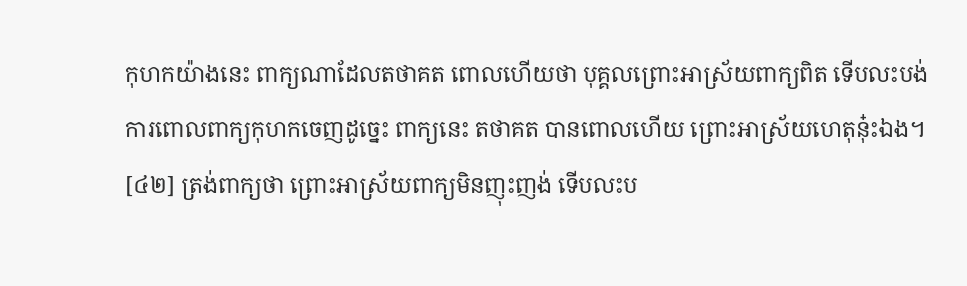កុហកយ៉ាងនេះ ពាក្យណាដែលតថាគត ពោលហើយថា បុគ្គលព្រោះអាស្រ័យពាក្យពិត ទើបលះបង់ការពោលពាក្យកុហកចេញដូច្នេះ ពាក្យនេះ តថាគត បានពោលហើយ ព្រោះអាស្រ័យហេតុនុ៎ះឯង។
[៤២] ត្រង់ពាក្យថា ព្រោះអាស្រ័យពាក្យមិនញុះញង់ ទើបលះប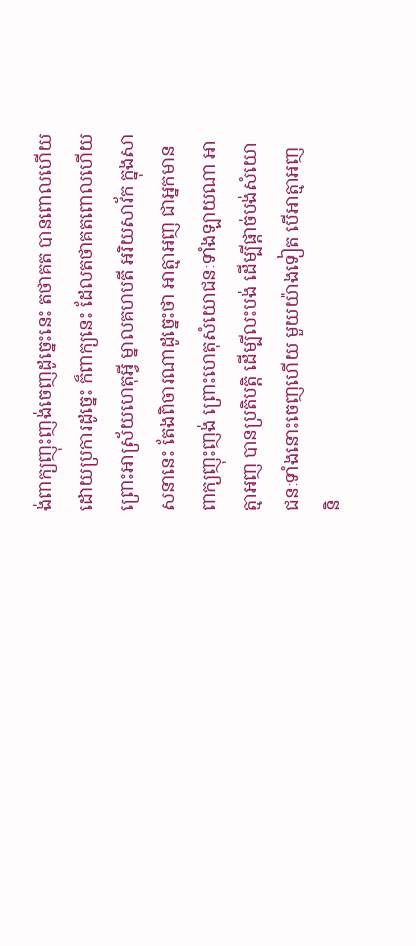ង់ពាក្យញុះញង់ចេញដូច្នេះនេះ តថាគត បានពោលហើយ ដោយប្រការដូច្នេះ ក៏ពាក្យនេះ ដែលតថាគតពោលហើយ ព្រោះអាស្រ័យហេតុអ្វី ម្នាលគហបតី អរិយសាវ័ក ក្នុងសាសនានេះ តែងពិចារណាដូច្នេះថា អាត្មាអញ ជាអ្នកមានពាក្យញុះញង់ ព្រោះហេតុសំយោជនៈទាំងឡាយណា អាត្មាអញ បានប្រតិបត្តិ ដើម្បីលះបង់ ដើម្បីផ្តាច់បង់សំយោជនៈទាំងនោះចេញហើយ មួយយ៉ាងទៀត បើអាត្មាអញ និ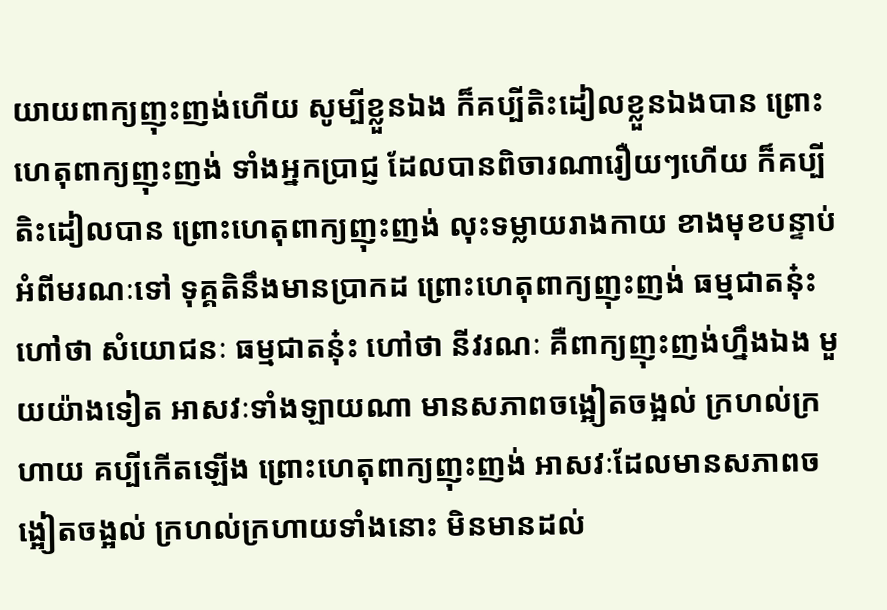យាយពាក្យញុះញង់ហើយ សូម្បីខ្លួនឯង ក៏គប្បីតិះដៀលខ្លួនឯងបាន ព្រោះហេតុពាក្យញុះញង់ ទាំងអ្នកប្រាជ្ញ ដែលបានពិចារណារឿយៗហើយ ក៏គប្បីតិះដៀលបាន ព្រោះហេតុពាក្យញុះញង់ លុះទម្លាយរាងកាយ ខាងមុខបន្ទាប់អំពីមរណៈទៅ ទុគ្គតិនឹងមានប្រាកដ ព្រោះហេតុពាក្យញុះញង់ ធម្មជាតនុ៎ះ ហៅថា សំយោជនៈ ធម្មជាតនុ៎ះ ហៅថា នីវរណៈ គឺពាក្យញុះញង់ហ្នឹងឯង មួយយ៉ាងទៀត អាសវៈទាំងឡាយណា មានសភាពចង្អៀតចង្អល់ ក្រហល់ក្រហាយ គប្បីកើតឡើង ព្រោះហេតុពាក្យញុះញង់ អាសវៈដែលមានសភាពចង្អៀតចង្អល់ ក្រហល់ក្រហាយទាំងនោះ មិនមានដល់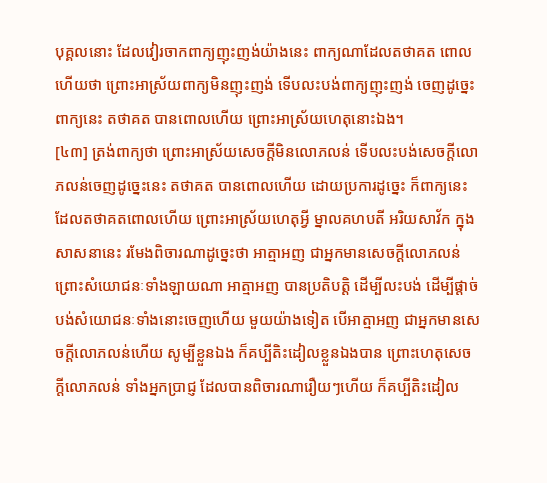បុគ្គលនោះ ដែលវៀរចាកពាក្យញុះញង់យ៉ាងនេះ ពាក្យណាដែលតថាគត ពោលហើយថា ព្រោះអាស្រ័យពាក្យមិនញុះញង់ ទើបលះបង់ពាក្យញុះញង់ ចេញដូច្នេះ ពាក្យនេះ តថាគត បានពោលហើយ ព្រោះអាស្រ័យហេតុនោះឯង។
[៤៣] ត្រង់ពាក្យថា ព្រោះអាស្រ័យសេចក្តីមិនលោភលន់ ទើបលះបង់សេចក្តីលោភលន់ចេញដូច្នេះនេះ តថាគត បានពោលហើយ ដោយប្រការដូច្នេះ ក៏ពាក្យនេះ ដែលតថាគតពោលហើយ ព្រោះអាស្រ័យហេតុអ្វី ម្នាលគហបតី អរិយសាវ័ក ក្នុងសាសនានេះ រមែងពិចារណាដូច្នេះថា អាត្មាអញ ជាអ្នកមានសេចក្តីលោភលន់ ព្រោះសំយោជនៈទាំងឡាយណា អាត្មាអញ បានប្រតិបត្តិ ដើម្បីលះបង់ ដើម្បីផ្តាច់បង់សំយោជនៈទាំងនោះចេញហើយ មួយយ៉ាងទៀត បើអាត្មាអញ ជាអ្នកមានសេចក្តីលោភលន់ហើយ សូម្បីខ្លួនឯង ក៏គប្បីតិះដៀលខ្លួនឯងបាន ព្រោះហេតុសេចក្តីលោភលន់ ទាំងអ្នកប្រាជ្ញ ដែលបានពិចារណារឿយៗហើយ ក៏គប្បីតិះដៀល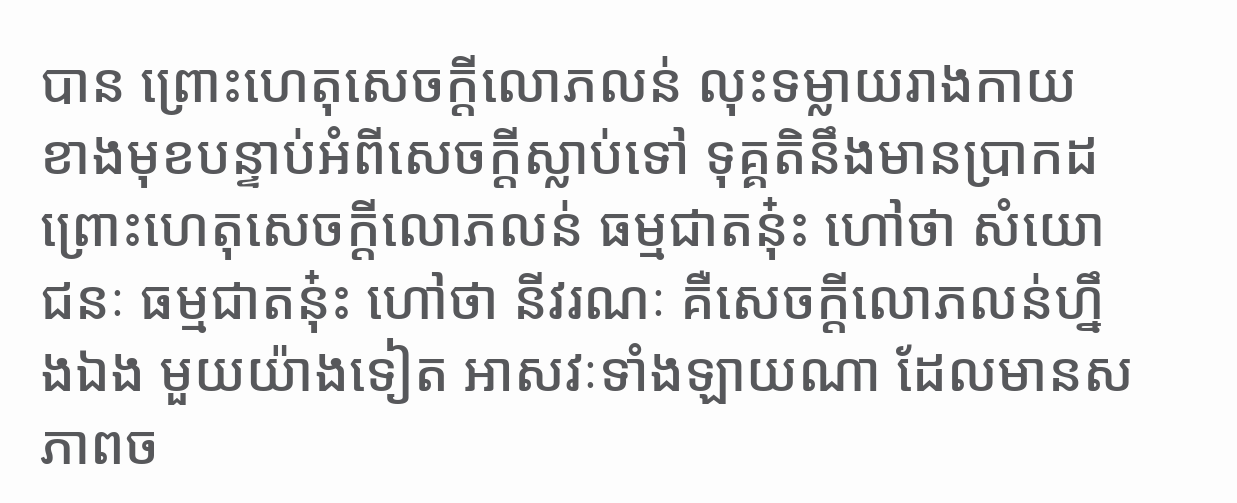បាន ព្រោះហេតុសេចក្តីលោភលន់ លុះទម្លាយរាងកាយ ខាងមុខបន្ទាប់អំពីសេចក្តីស្លាប់ទៅ ទុគ្គតិនឹងមានប្រាកដ ព្រោះហេតុសេចក្តីលោភលន់ ធម្មជាតនុ៎ះ ហៅថា សំយោជនៈ ធម្មជាតនុ៎ះ ហៅថា នីវរណៈ គឺសេចក្តីលោភលន់ហ្នឹងឯង មួយយ៉ាងទៀត អាសវៈទាំងឡាយណា ដែលមានសភាពច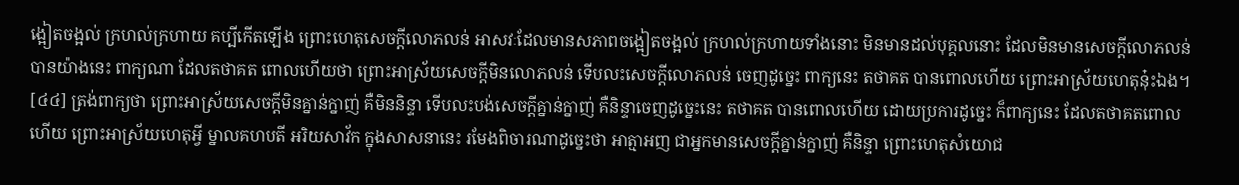ង្អៀតចង្អល់ ក្រហល់ក្រហាយ គប្បីកើតឡើង ព្រោះហេតុសេចក្តីលោភលន់ អាសវៈដែលមានសភាពចង្អៀតចង្អល់ ក្រហល់ក្រហាយទាំងនោះ មិនមានដល់បុគ្គលនោះ ដែលមិនមានសេចក្តីលោភលន់បានយ៉ាងនេះ ពាក្យណា ដែលតថាគត ពោលហើយថា ព្រោះអាស្រ័យសេចក្តីមិនលោភលន់ ទើបលះសេចក្តីលោភលន់ ចេញដូច្នេះ ពាក្យនេះ តថាគត បានពោលហើយ ព្រោះអាស្រ័យហេតុនុ៎ះឯង។
[៤៤] ត្រង់ពាក្យថា ព្រោះអាស្រ័យសេចក្តីមិនគ្នាន់ក្នាញ់ គឺមិននិន្ទា ទើបលះបង់សេចក្តីគ្នាន់ក្នាញ់ គឺនិន្ទាចេញដូច្នេះនេះ តថាគត បានពោលហើយ ដោយប្រការដូច្នេះ ក៏ពាក្យនេះ ដែលតថាគតពោលហើយ ព្រោះអាស្រ័យហេតុអ្វី ម្នាលគហបតី អរិយសាវ័ក ក្នុងសាសនានេះ រមែងពិចារណាដូច្នេះថា អាត្មាអញ ជាអ្នកមានសេចក្តីគ្នាន់ក្នាញ់ គឺនិន្ទា ព្រោះហេតុសំយោជ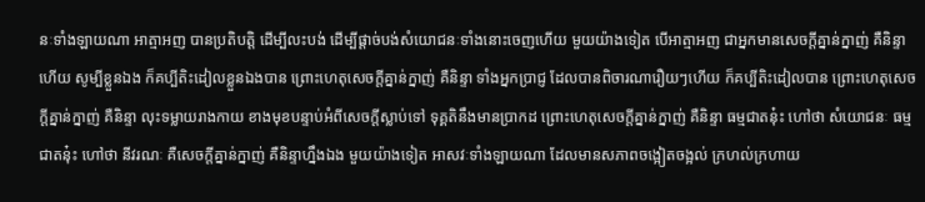នៈទាំងឡាយណា អាត្មាអញ បានប្រតិបត្តិ ដើម្បីលះបង់ ដើម្បីផ្តាច់បង់សំយោជនៈទាំងនោះចេញហើយ មួយយ៉ាងទៀត បើអាត្មាអញ ជាអ្នកមានសេចក្តីគ្នាន់ក្នាញ់ គឺនិន្ទាហើយ សូម្បីខ្លួនឯង ក៏គប្បីតិះដៀលខ្លួនឯងបាន ព្រោះហេតុសេចក្តីគ្នាន់ក្នាញ់ គឺនិន្ទា ទាំងអ្នកប្រាជ្ញ ដែលបានពិចារណារឿយៗហើយ ក៏គប្បីតិះដៀលបាន ព្រោះហេតុសេចក្តីគ្នាន់ក្នាញ់ គឺនិន្ទា លុះទម្លាយរាងកាយ ខាងមុខបន្ទាប់អំពីសេចក្តីស្លាប់ទៅ ទុគ្គតិនឹងមានប្រាកដ ព្រោះហេតុសេចក្តីគ្នាន់ក្នាញ់ គឺនិន្ទា ធម្មជាតនុ៎ះ ហៅថា សំយោជនៈ ធម្មជាតនុ៎ះ ហៅថា នីវរណៈ គឺសេចក្តីគ្នាន់ក្នាញ់ គឺនិន្ទាហ្នឹងឯង មួយយ៉ាងទៀត អាសវៈទាំងឡាយណា ដែលមានសភាពចង្អៀតចង្អល់ ក្រហល់ក្រហាយ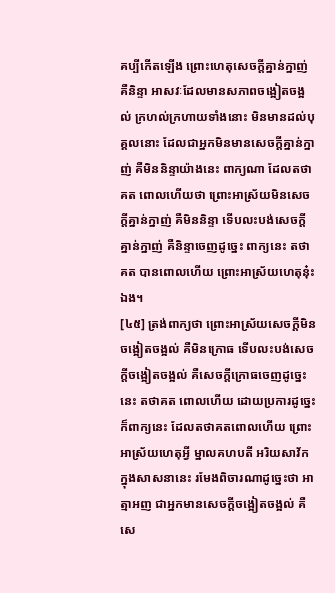គប្បីកើតឡើង ព្រោះហេតុសេចក្តីគ្នាន់ក្នាញ់ គឺនិន្ទា អាសវៈដែលមានសភាពចង្អៀតចង្អល់ ក្រហល់ក្រហាយទាំងនោះ មិនមានដល់បុគ្គលនោះ ដែលជាអ្នកមិនមានសេចក្តីគ្នាន់ក្នាញ់ គឺមិននិន្ទាយ៉ាងនេះ ពាក្យណា ដែលតថាគត ពោលហើយថា ព្រោះអាស្រ័យមិនសេចក្តីគ្នាន់ក្នាញ់ គឺមិននិន្ទា ទើបលះបង់សេចក្តីគ្នាន់ក្នាញ់ គឺនិន្ទាចេញដូច្នេះ ពាក្យនេះ តថាគត បានពោលហើយ ព្រោះអាស្រ័យហេតុនុ៎ះឯង។
[៤៥] ត្រង់ពាក្យថា ព្រោះអាស្រ័យសេចក្តីមិនចង្អៀតចង្អល់ គឺមិនក្រោធ ទើបលះបង់សេចក្តីចង្អៀតចង្អល់ គឺសេចក្តីក្រោធចេញដូច្នេះនេះ តថាគត ពោលហើយ ដោយប្រការដូច្នេះ ក៏ពាក្យនេះ ដែលតថាគតពោលហើយ ព្រោះអាស្រ័យហេតុអ្វី ម្នាលគហបតី អរិយសាវ័ក ក្នុងសាសនានេះ រមែងពិចារណាដូច្នេះថា អាត្មាអញ ជាអ្នកមានសេចក្តីចង្អៀតចង្អល់ គឺសេ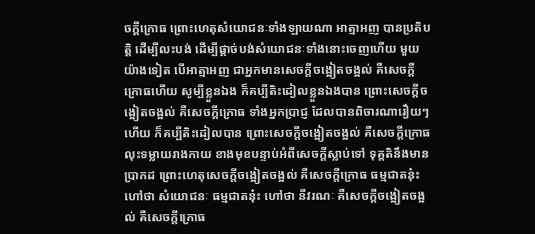ចក្តីក្រោធ ព្រោះហេតុសំយោជនៈទាំងឡាយណា អាត្មាអញ បានប្រតិបត្តិ ដើម្បីលះបង់ ដើម្បីផ្តាច់បង់សំយោជនៈទាំងនោះចេញហើយ មួយយ៉ាងទៀត បើអាត្មាអញ ជាអ្នកមានសេចក្តីចង្អៀតចង្អល់ គឺសេចក្តីក្រោធហើយ សូម្បីខ្លួនឯង ក៏គប្បីតិះដៀលខ្លួនឯងបាន ព្រោះសេចក្តីចង្អៀតចង្អល់ គឺសេចក្តីក្រោធ ទាំងអ្នកប្រាជ្ញ ដែលបានពិចារណារឿយៗហើយ ក៏គប្បីតិះដៀលបាន ព្រោះសេចក្តីចង្អៀតចង្អល់ គឺសេចក្តីក្រោធ លុះទម្លាយរាងកាយ ខាងមុខបន្ទាប់អំពីសេចក្តីស្លាប់ទៅ ទុគ្គតិនឹងមានប្រាកដ ព្រោះហេតុសេចក្តីចង្អៀតចង្អល់ គឺសេចក្តីក្រោធ ធម្មជាតនុ៎ះ ហៅថា សំយោជនៈ ធម្មជាតនុ៎ះ ហៅថា នីវរណៈ គឺសេចក្តីចង្អៀតចង្អល់ គឺសេចក្តីក្រោធ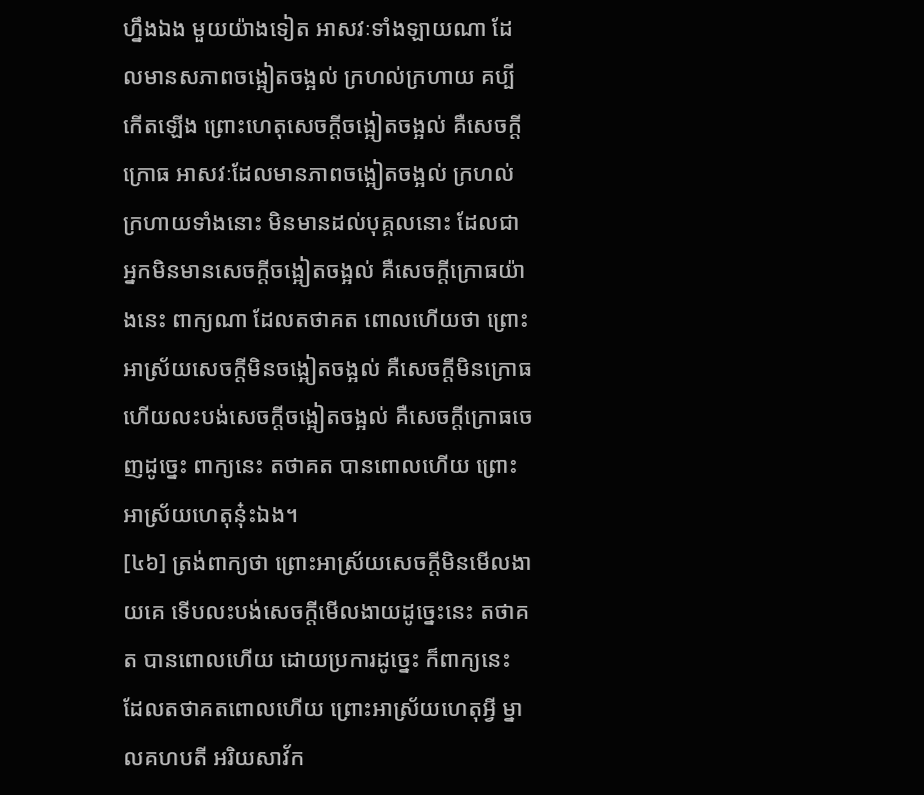ហ្នឹងឯង មួយយ៉ាងទៀត អាសវៈទាំងឡាយណា ដែលមានសភាពចង្អៀតចង្អល់ ក្រហល់ក្រហាយ គប្បីកើតឡើង ព្រោះហេតុសេចក្តីចង្អៀតចង្អល់ គឺសេចក្តីក្រោធ អាសវៈដែលមានភាពចង្អៀតចង្អល់ ក្រហល់ក្រហាយទាំងនោះ មិនមានដល់បុគ្គលនោះ ដែលជាអ្នកមិនមានសេចក្តីចង្អៀតចង្អល់ គឺសេចក្តីក្រោធយ៉ាងនេះ ពាក្យណា ដែលតថាគត ពោលហើយថា ព្រោះអាស្រ័យសេចក្តីមិនចង្អៀតចង្អល់ គឺសេចក្តីមិនក្រោធ ហើយលះបង់សេចក្តីចង្អៀតចង្អល់ គឺសេចក្តីក្រោធចេញដូច្នេះ ពាក្យនេះ តថាគត បានពោលហើយ ព្រោះអាស្រ័យហេតុនុ៎ះឯង។
[៤៦] ត្រង់ពាក្យថា ព្រោះអាស្រ័យសេចក្តីមិនមើលងាយគេ ទើបលះបង់សេចក្តីមើលងាយដូច្នេះនេះ តថាគត បានពោលហើយ ដោយប្រការដូច្នេះ ក៏ពាក្យនេះ ដែលតថាគតពោលហើយ ព្រោះអាស្រ័យហេតុអ្វី ម្នាលគហបតី អរិយសាវ័ក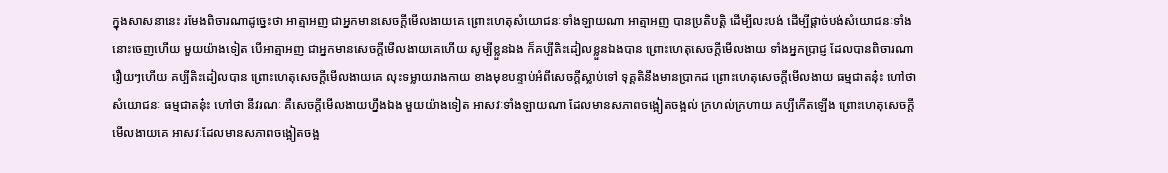ក្នុងសាសនានេះ រមែងពិចារណាដូច្នេះថា អាត្មាអញ ជាអ្នកមានសេចក្តីមើលងាយគេ ព្រោះហេតុសំយោជនៈទាំងឡាយណា អាត្មាអញ បានប្រតិបត្តិ ដើម្បីលះបង់ ដើម្បីផ្តាច់បង់សំយោជនៈទាំងនោះចេញហើយ មួយយ៉ាងទៀត បើអាត្មាអញ ជាអ្នកមានសេចក្តីមើលងាយគេហើយ សូម្បីខ្លួនឯង ក៏គប្បីតិះដៀលខ្លួនឯងបាន ព្រោះហេតុសេចក្តីមើលងាយ ទាំងអ្នកប្រាជ្ញ ដែលបានពិចារណារឿយៗហើយ គប្បីតិះដៀលបាន ព្រោះហេតុសេចក្តីមើលងាយគេ លុះទម្លាយរាងកាយ ខាងមុខបន្ទាប់អំពីសេចក្តីស្លាប់ទៅ ទុគ្គតិនឹងមានប្រាកដ ព្រោះហេតុសេចក្តីមើលងាយ ធម្មជាតនុ៎ះ ហៅថា សំយោជនៈ ធម្មជាតនុ៎ះ ហៅថា នីវរណៈ គឺសេចក្តីមើលងាយហ្នឹងឯង មួយយ៉ាងទៀត អាសវៈទាំងឡាយណា ដែលមានសភាពចង្អៀតចង្អល់ ក្រហល់ក្រហាយ គប្បីកើតឡើង ព្រោះហេតុសេចក្តីមើលងាយគេ អាសវៈដែលមានសភាពចង្អៀតចង្អ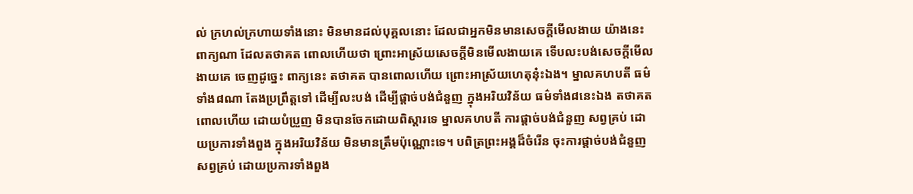ល់ ក្រហល់ក្រហាយទាំងនោះ មិនមានដល់បុគ្គលនោះ ដែលជាអ្នកមិនមានសេចក្តីមើលងាយ យ៉ាងនេះ ពាក្យណា ដែលតថាគត ពោលហើយថា ព្រោះអាស្រ័យសេចក្តីមិនមើលងាយគេ ទើបលះបង់សេចក្តីមើលងាយគេ ចេញដូច្នេះ ពាក្យនេះ តថាគត បានពោលហើយ ព្រោះអាស្រ័យហេតុនុ៎ះឯង។ ម្នាលគហបតី ធម៌ទាំង៨ណា តែងប្រព្រឹត្តទៅ ដើម្បីលះបង់ ដើម្បីផ្តាច់បង់ជំនួញ ក្នុងអរិយវិន័យ ធម៌ទាំង៨នេះឯង តថាគតពោលហើយ ដោយបំប្រួញ មិនបានចែកដោយពិស្តារទេ ម្នាលគហបតី ការផ្តាច់បង់ជំនួញ សព្វគ្រប់ ដោយប្រការទាំងពួង ក្នុងអរិយវិន័យ មិនមានត្រឹមប៉ុណ្ណោះទេ។ បពិត្រព្រះអង្គដ៏ចំរើន ចុះការផ្តាច់បង់ជំនួញ សព្វគ្រប់ ដោយប្រការទាំងពួង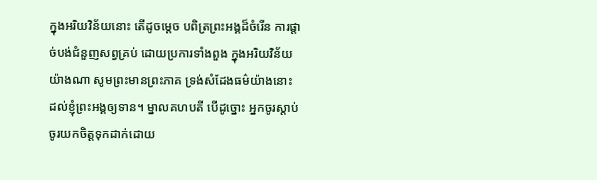ក្នុងអរិយវិន័យនោះ តើដូចម្តេច បពិត្រព្រះអង្គដ៏ចំរើន ការផ្តាច់បង់ជំនួញសព្វគ្រប់ ដោយប្រការទាំងពួង ក្នុងអរិយវិន័យ យ៉ាងណា សូមព្រះមានព្រះភាគ ទ្រង់សំដែងធម៌យ៉ាងនោះ ដល់ខ្ញុំព្រះអង្គឲ្យទាន។ ម្នាលគហបតី បើដូច្នោះ អ្នកចូរស្តាប់ ចូរយកចិត្តទុកដាក់ដោយ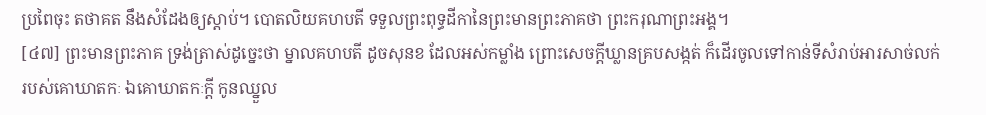ប្រពៃចុះ តថាគត នឹងសំដែងឲ្យស្តាប់។ បោតលិយគហបតី ទទួលព្រះពុទ្ធដីកានៃព្រះមានព្រះភាគថា ព្រះករុណាព្រះអង្គ។
[៤៧] ព្រះមានព្រះភាគ ទ្រង់ត្រាស់ដូច្នេះថា ម្នាលគហបតី ដូចសុនខ ដែលអស់កម្លាំង ព្រោះសេចក្តីឃ្លានគ្របសង្កត់ ក៏ដើរចូលទៅកាន់ទីសំរាប់អារសាច់លក់ របស់គោឃាតកៈ ឯគោឃាតកៈក្តី កូនឈ្នួល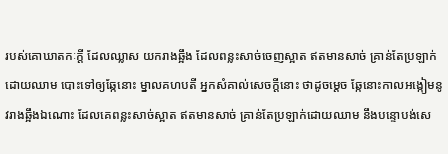របស់គោឃាតកៈក្តី ដែលឈ្លាស យករាងឆ្អឹង ដែលពន្លះសាច់ចេញស្អាត ឥតមានសាច់ គ្រាន់តែប្រឡាក់ដោយឈាម បោះទៅឲ្យឆ្កែនោះ ម្នាលគហបតី អ្នកសំគាល់សេចក្តីនោះ ថាដូចម្តេច ឆ្កែនោះកាលអង្កៀមនូវរាងឆ្អឹងឯណោះ ដែលគេពន្លះសាច់ស្អាត ឥតមានសាច់ គ្រាន់តែប្រឡាក់ដោយឈាម នឹងបន្ទោបង់សេ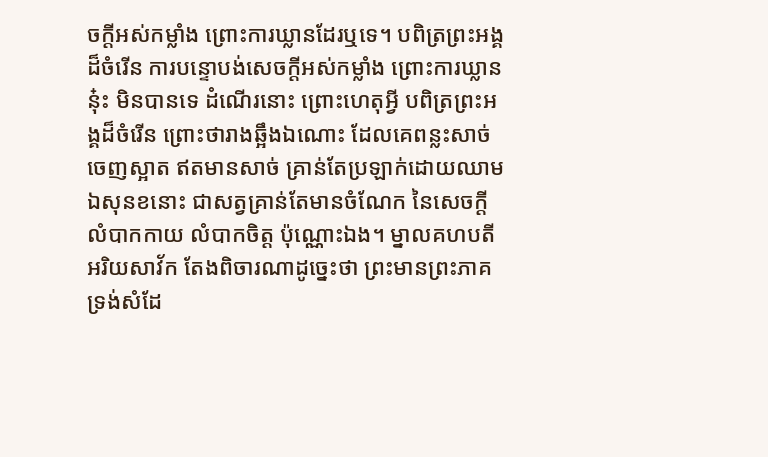ចក្តីអស់កម្លាំង ព្រោះការឃ្លានដែរឬទេ។ បពិត្រព្រះអង្គដ៏ចំរើន ការបន្ទោបង់សេចក្តីអស់កម្លាំង ព្រោះការឃ្លាននុ៎ះ មិនបានទេ ដំណើរនោះ ព្រោះហេតុអ្វី បពិត្រព្រះអង្គដ៏ចំរើន ព្រោះថារាងឆ្អឹងឯណោះ ដែលគេពន្លះសាច់ចេញស្អាត ឥតមានសាច់ គ្រាន់តែប្រឡាក់ដោយឈាម ឯសុនខនោះ ជាសត្វគ្រាន់តែមានចំណែក នៃសេចក្តីលំបាកកាយ លំបាកចិត្ត ប៉ុណ្ណោះឯង។ ម្នាលគហបតី អរិយសាវ័ក តែងពិចារណាដូច្នេះថា ព្រះមានព្រះភាគ ទ្រង់សំដែ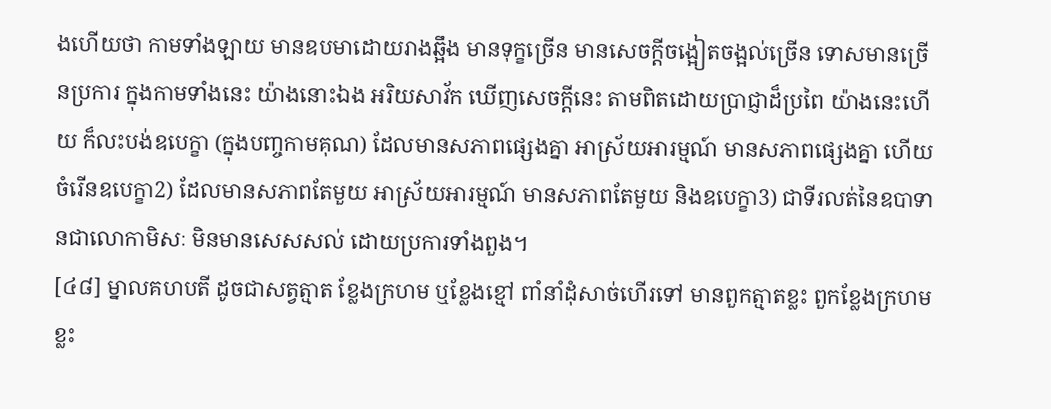ងហើយថា កាមទាំងឡាយ មានឧបមាដោយរាងឆ្អឹង មានទុក្ខច្រើន មានសេចក្តីចង្អៀតចង្អល់ច្រើន ទោសមានច្រើនប្រការ ក្នុងកាមទាំងនេះ យ៉ាងនោះឯង អរិយសាវ័ក ឃើញសេចក្តីនេះ តាមពិតដោយប្រាជ្ញាដ៏ប្រពៃ យ៉ាងនេះហើយ ក៏លះបង់ឧបេក្ខា (ក្នុងបញ្ចកាមគុណ) ដែលមានសភាពផ្សេងគ្នា អាស្រ័យអារម្មណ៍ មានសភាពផ្សេងគ្នា ហើយចំរើនឧបេក្ខា2) ដែលមានសភាពតែមួយ អាស្រ័យអារម្មណ៍ មានសភាពតែមួយ និងឧបេក្ខា3) ជាទីរលត់នៃឧបាទានជាលោកាមិសៈ មិនមានសេសសល់ ដោយប្រការទាំងពួង។
[៤៨] ម្នាលគហបតី ដូចជាសត្វត្មាត ខ្លែងក្រហម ឬខ្លែងខ្មៅ ពាំនាំដុំសាច់ហើរទៅ មានពួកត្មាតខ្លះ ពួកខ្លែងក្រហមខ្លះ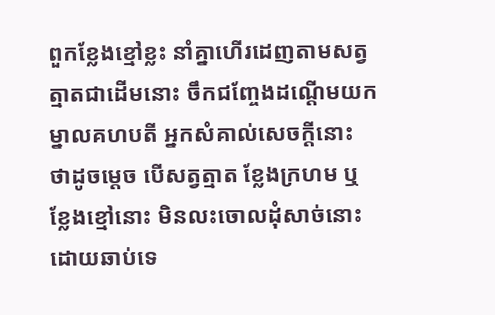ពួកខ្លែងខ្មៅខ្លះ នាំគ្នាហើរដេញតាមសត្វត្មាតជាដើមនោះ ចឹកជញ្ចែងដណ្តើមយក ម្នាលគហបតី អ្នកសំគាល់សេចក្តីនោះ ថាដូចម្តេច បើសត្វត្មាត ខ្លែងក្រហម ឬខ្លែងខ្មៅនោះ មិនលះចោលដុំសាច់នោះ ដោយឆាប់ទេ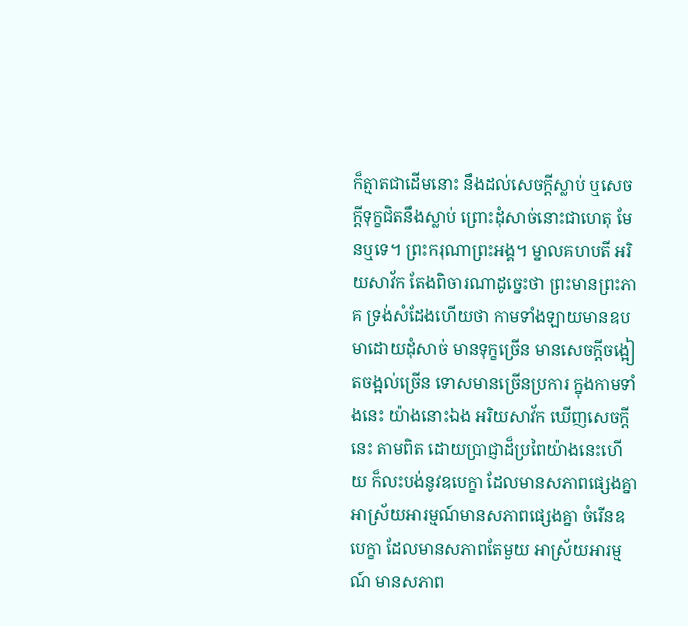ក៏ត្មាតជាដើមនោះ នឹងដល់សេចក្តីស្លាប់ ឬសេចក្តីទុក្ខជិតនឹងស្លាប់ ព្រោះដុំសាច់នោះជាហេតុ មែនឬទេ។ ព្រះករុណាព្រះអង្គ។ ម្នាលគហបតី អរិយសាវ័ក តែងពិចារណាដូច្នេះថា ព្រះមានព្រះភាគ ទ្រង់សំដែងហើយថា កាមទាំងឡាយមានឧបមាដោយដុំសាច់ មានទុក្ខច្រើន មានសេចក្តីចង្អៀតចង្អល់ច្រើន ទោសមានច្រើនប្រការ ក្នុងកាមទាំងនេះ យ៉ាងនោះឯង អរិយសាវ័ក ឃើញសេចក្តីនេះ តាមពិត ដោយប្រាជ្ញាដ៏ប្រពៃយ៉ាងនេះហើយ ក៏លះបង់នូវឧបេក្ខា ដែលមានសភាពផ្សេងគ្នា អាស្រ័យអារម្មណ៍មានសភាពផ្សេងគ្នា ចំរើនឧបេក្ខា ដែលមានសភាពតែមួយ អាស្រ័យអារម្មណ៍ មានសភាព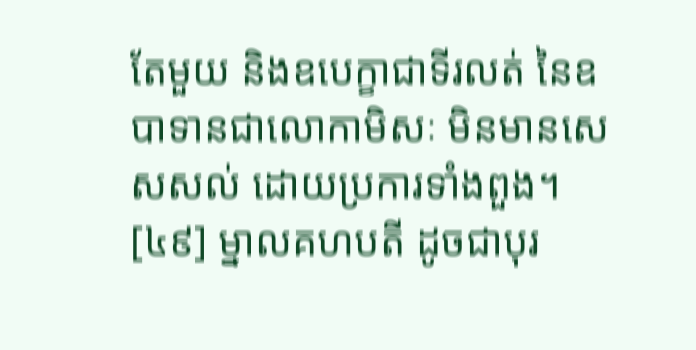តែមួយ និងឧបេក្ខាជាទីរលត់ នៃឧបាទានជាលោកាមិសៈ មិនមានសេសសល់ ដោយប្រការទាំងពួង។
[៤៩] ម្នាលគហបតី ដូចជាបុរ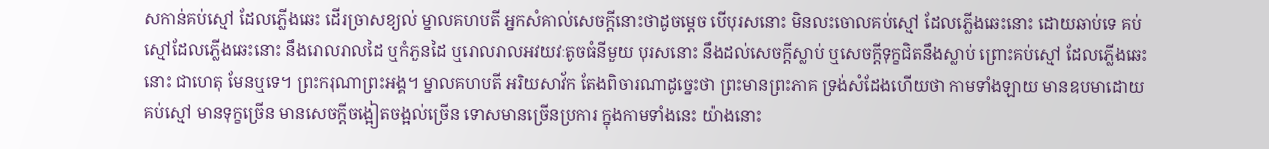សកាន់គប់ស្មៅ ដែលភ្លើងឆេះ ដើរច្រាសខ្យល់ ម្នាលគហបតី អ្នកសំគាល់សេចក្តីនោះថាដូចម្តេច បើបុរសនោះ មិនលះចោលគប់ស្មៅ ដែលភ្លើងឆេះនោះ ដោយឆាប់ទេ គប់ស្មៅដែលភ្លើងឆេះនោះ នឹងរោលរាលដៃ ឬកំភួនដៃ ឬរោលរាលអវយវៈតូចធំនីមួយ បុរសនោះ នឹងដល់សេចក្តីស្លាប់ ឬសេចក្តីទុក្ខជិតនឹងស្លាប់ ព្រោះគប់ស្មៅ ដែលភ្លើងឆេះនោះ ជាហេតុ មែនឬទេ។ ព្រះករុណាព្រះអង្គ។ ម្នាលគហបតី អរិយសាវ័ក តែងពិចារណាដូច្នេះថា ព្រះមានព្រះភាគ ទ្រង់សំដែងហើយថា កាមទាំងឡាយ មានឧបមាដោយគប់ស្មៅ មានទុក្ខច្រើន មានសេចក្តីចង្អៀតចង្អល់ច្រើន ទោសមានច្រើនប្រការ ក្នុងកាមទាំងនេះ យ៉ាងនោះ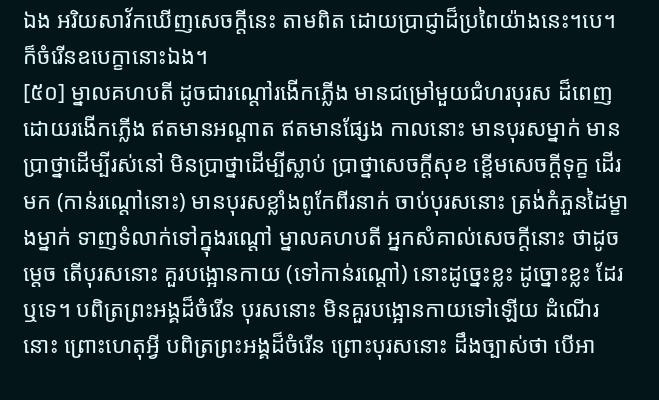ឯង អរិយសាវ័កឃើញសេចក្តីនេះ តាមពិត ដោយប្រាជ្ញាដ៏ប្រពៃយ៉ាងនេះ។បេ។ ក៏ចំរើនឧបេក្ខានោះឯង។
[៥០] ម្នាលគហបតី ដូចជារណ្តៅរងើកភ្លើង មានជម្រៅមួយជំហរបុរស ដ៏ពេញដោយរងើកភ្លើង ឥតមានអណ្តាត ឥតមានផ្សែង កាលនោះ មានបុរសម្នាក់ មានប្រាថ្នាដើម្បីរស់នៅ មិនប្រាថ្នាដើម្បីស្លាប់ ប្រាថ្នាសេចក្តីសុខ ខ្ពើមសេចក្តីទុក្ខ ដើរមក (កាន់រណ្តៅនោះ) មានបុរសខ្លាំងពូកែពីរនាក់ ចាប់បុរសនោះ ត្រង់កំភួនដៃម្ខាងម្នាក់ ទាញទំលាក់ទៅក្នុងរណ្តៅ ម្នាលគហបតី អ្នកសំគាល់សេចក្តីនោះ ថាដូចម្តេច តើបុរសនោះ គួរបង្អោនកាយ (ទៅកាន់រណ្តៅ) នោះដូច្នេះខ្លះ ដូច្នោះខ្លះ ដែរឬទេ។ បពិត្រព្រះអង្គដ៏ចំរើន បុរសនោះ មិនគួរបង្អោនកាយទៅឡើយ ដំណើរនោះ ព្រោះហេតុអ្វី បពិត្រព្រះអង្គដ៏ចំរើន ព្រោះបុរសនោះ ដឹងច្បាស់ថា បើអា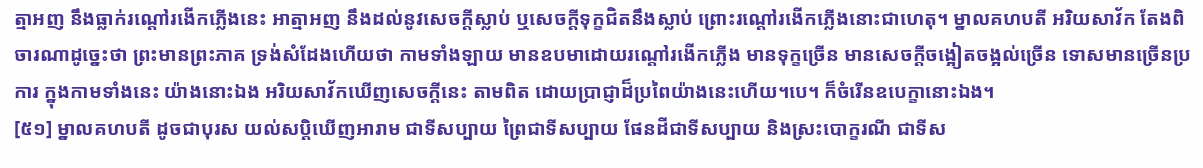ត្មាអញ នឹងធ្លាក់រណ្តៅរងើកភ្លើងនេះ អាត្មាអញ នឹងដល់នូវសេចក្តីស្លាប់ ឬសេចក្តីទុក្ខជិតនឹងស្លាប់ ព្រោះរណ្តៅរងើកភ្លើងនោះជាហេតុ។ ម្នាលគហបតី អរិយសាវ័ក តែងពិចារណាដូច្នេះថា ព្រះមានព្រះភាគ ទ្រង់សំដែងហើយថា កាមទាំងឡាយ មានឧបមាដោយរណ្តៅរងើកភ្លើង មានទុក្ខច្រើន មានសេចក្តីចង្អៀតចង្អល់ច្រើន ទោសមានច្រើនប្រការ ក្នុងកាមទាំងនេះ យ៉ាងនោះឯង អរិយសាវ័កឃើញសេចក្តីនេះ តាមពិត ដោយប្រាជ្ញាដ៏ប្រពៃយ៉ាងនេះហើយ។បេ។ ក៏ចំរើនឧបេក្ខានោះឯង។
[៥១] ម្នាលគហបតី ដូចជាបុរស យល់សប្តិឃើញអារាម ជាទីសប្បាយ ព្រៃជាទីសប្បាយ ផែនដីជាទីសប្បាយ និងស្រះបោក្ខរណី ជាទីស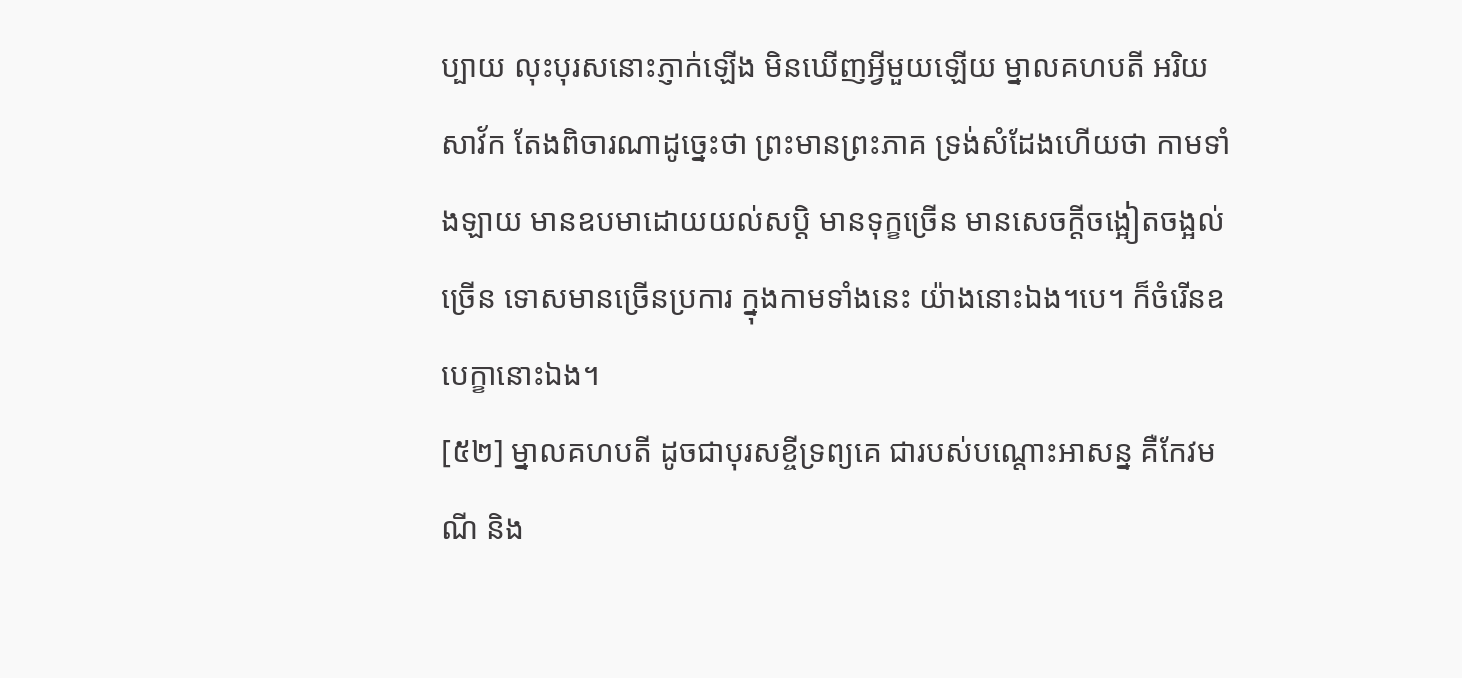ប្បាយ លុះបុរសនោះភ្ញាក់ឡើង មិនឃើញអ្វីមួយឡើយ ម្នាលគហបតី អរិយសាវ័ក តែងពិចារណាដូច្នេះថា ព្រះមានព្រះភាគ ទ្រង់សំដែងហើយថា កាមទាំងឡាយ មានឧបមាដោយយល់សប្តិ មានទុក្ខច្រើន មានសេចក្តីចង្អៀតចង្អល់ច្រើន ទោសមានច្រើនប្រការ ក្នុងកាមទាំងនេះ យ៉ាងនោះឯង។បេ។ ក៏ចំរើនឧបេក្ខានោះឯង។
[៥២] ម្នាលគហបតី ដូចជាបុរសខ្ចីទ្រព្យគេ ជារបស់បណ្តោះអាសន្ន គឺកែវមណី និង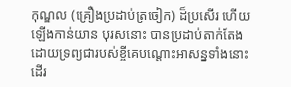កុណ្ឌល (គ្រឿងប្រដាប់ត្រចៀក) ដ៏ប្រសើរ ហើយឡើងកាន់យាន បុរសនោះ បានប្រដាប់តាក់តែង ដោយទ្រព្យជារបស់ខ្ចីគេបណ្តោះអាសន្នទាំងនោះ ដើរ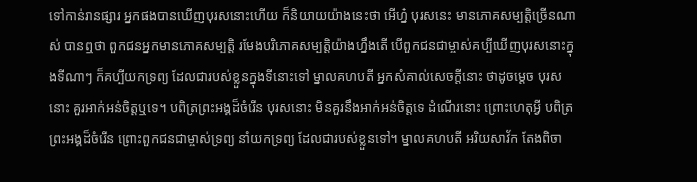ទៅកាន់រានផ្សារ អ្នកផងបានឃើញបុរសនោះហើយ ក៏និយាយយ៉ាងនេះថា អើហ្ន៎ បុរសនេះ មានភោគសម្បត្តិច្រើនណាស់ បានឮថា ពួកជនអ្នកមានភោគសម្បត្តិ រមែងបរិភោគសម្បត្តិយ៉ាងហ្នឹងតើ បើពួកជនជាម្ចាស់គប្បីឃើញបុរសនោះក្នុងទីណាៗ ក៏គប្បីយកទ្រព្យ ដែលជារបស់ខ្លួនក្នុងទីនោះទៅ ម្នាលគហបតី អ្នកសំគាល់សេចក្តីនោះ ថាដូចម្តេច បុរសនោះ គួរអាក់អន់ចិត្តឬទេ។ បពិត្រព្រះអង្គដ៏ចំរើន បុរសនោះ មិនគួរនឹងអាក់អន់ចិត្តទេ ដំណើរនោះ ព្រោះហេតុអ្វី បពិត្រព្រះអង្គដ៏ចំរើន ព្រោះពួកជនជាម្ចាស់ទ្រព្យ នាំយកទ្រព្យ ដែលជារបស់ខ្លួនទៅ។ ម្នាលគហបតី អរិយសាវ័ក តែងពិចា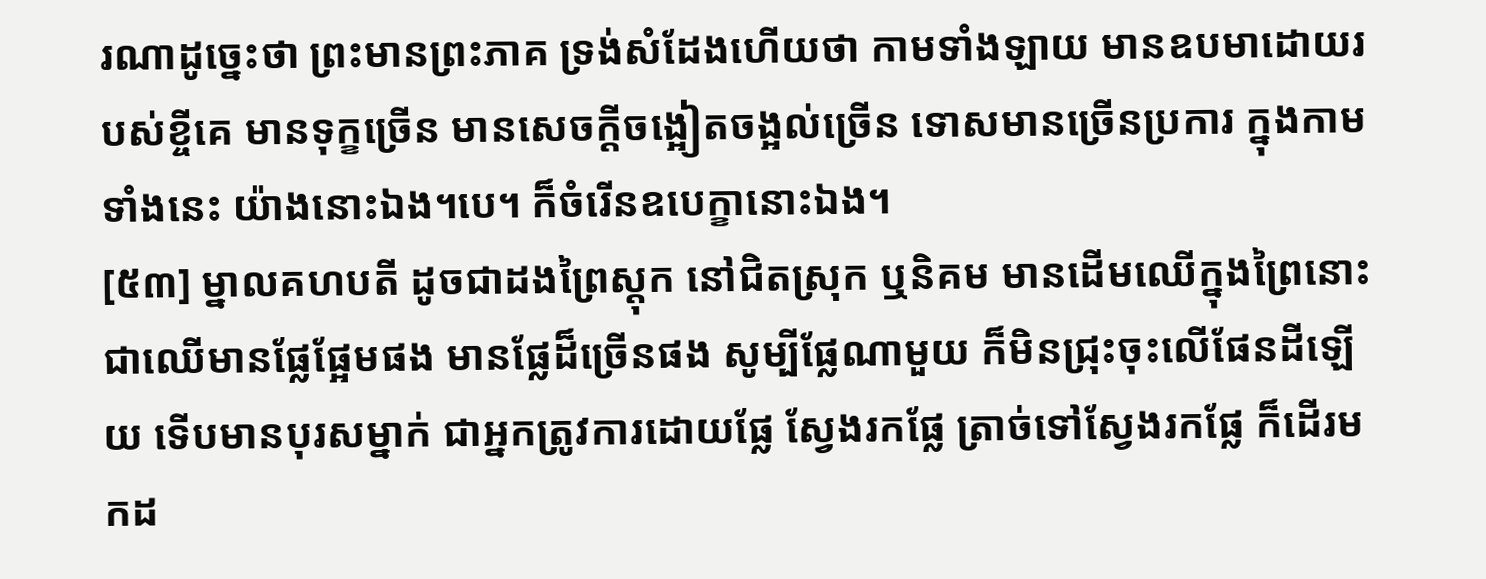រណាដូច្នេះថា ព្រះមានព្រះភាគ ទ្រង់សំដែងហើយថា កាមទាំងឡាយ មានឧបមាដោយរបស់ខ្ចីគេ មានទុក្ខច្រើន មានសេចក្តីចង្អៀតចង្អល់ច្រើន ទោសមានច្រើនប្រការ ក្នុងកាមទាំងនេះ យ៉ាងនោះឯង។បេ។ ក៏ចំរើនឧបេក្ខានោះឯង។
[៥៣] ម្នាលគហបតី ដូចជាដងព្រៃស្តុក នៅជិតស្រុក ឬនិគម មានដើមឈើក្នុងព្រៃនោះ ជាឈើមានផ្លែផ្អែមផង មានផ្លែដ៏ច្រើនផង សូម្បីផ្លែណាមួយ ក៏មិនជ្រុះចុះលើផែនដីឡើយ ទើបមានបុរសម្នាក់ ជាអ្នកត្រូវការដោយផ្លែ ស្វែងរកផ្លែ ត្រាច់ទៅស្វែងរកផ្លែ ក៏ដើរមកដ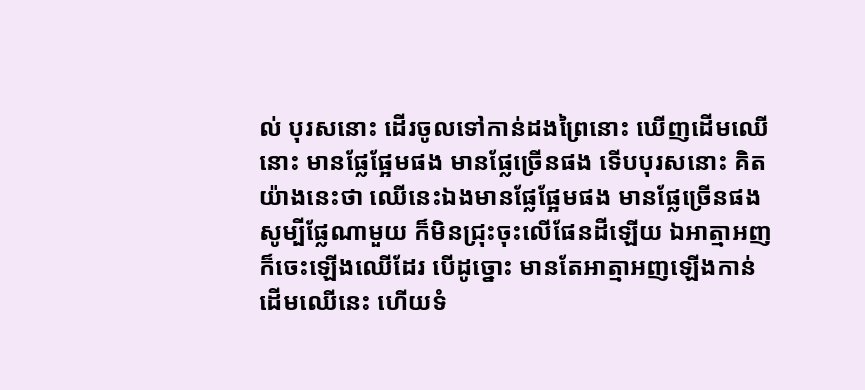ល់ បុរសនោះ ដើរចូលទៅកាន់ដងព្រៃនោះ ឃើញដើមឈើនោះ មានផ្លែផ្អែមផង មានផ្លែច្រើនផង ទើបបុរសនោះ គិតយ៉ាងនេះថា ឈើនេះឯងមានផ្លែផ្អែមផង មានផ្លែច្រើនផង សូម្បីផ្លែណាមួយ ក៏មិនជ្រុះចុះលើផែនដីឡើយ ឯអាត្មាអញ ក៏ចេះឡើងឈើដែរ បើដូច្នោះ មានតែអាត្មាអញឡើងកាន់ដើមឈើនេះ ហើយទំ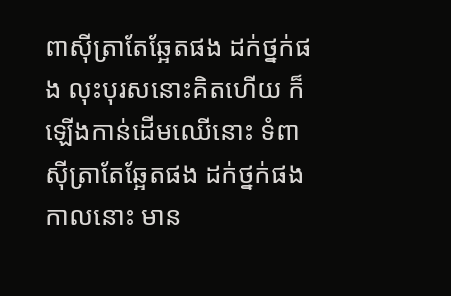ពាស៊ីត្រាតែឆ្អែតផង ដក់ថ្នក់ផង លុះបុរសនោះគិតហើយ ក៏ឡើងកាន់ដើមឈើនោះ ទំពាស៊ីត្រាតែឆ្អែតផង ដក់ថ្នក់ផង កាលនោះ មាន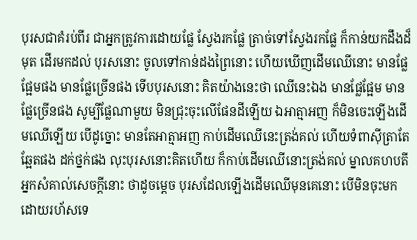បុរសជាគំរប់ពីរ ជាអ្នកត្រូវការដោយផ្លែ ស្វែងរកផ្លែ ត្រាច់ទៅស្វែងរកផ្លែ ក៏កាន់យកដឹងដ៏មុត ដើរមកដល់ បុរសនោះ ចូលទៅកាន់ដងព្រៃនោះ ហើយឃើញដើមឈើនោះ មានផ្លែផ្អែមផង មានផ្លែច្រើនផង ទើបបុរសនោះ គិតយ៉ាងនេះថា ឈើនេះឯង មានផ្លែផ្អែម មានផ្លែច្រើនផង សូម្បីផ្លែណាមួយ មិនជ្រុះចុះលើផែនដីឡើយ ឯអាត្មាអញ ក៏មិនចេះឡើងដើមឈើឡើយ បើដូច្នោះ មានតែអាត្មាអញ កាប់ដើមឈើនេះត្រង់គល់ ហើយទំពាស៊ីត្រាតែឆ្អែតផង ដក់ថ្នក់ផង លុះបុរសនោះគិតហើយ ក៏កាប់ដើមឈើនោះត្រង់គល់ ម្នាលគហបតី អ្នកសំគាល់សេចក្តីនោះ ថាដូចម្តេច បុរសដែលឡើងដើមឈើមុនគេនោះ បើមិនចុះមកដោយរហ័សទេ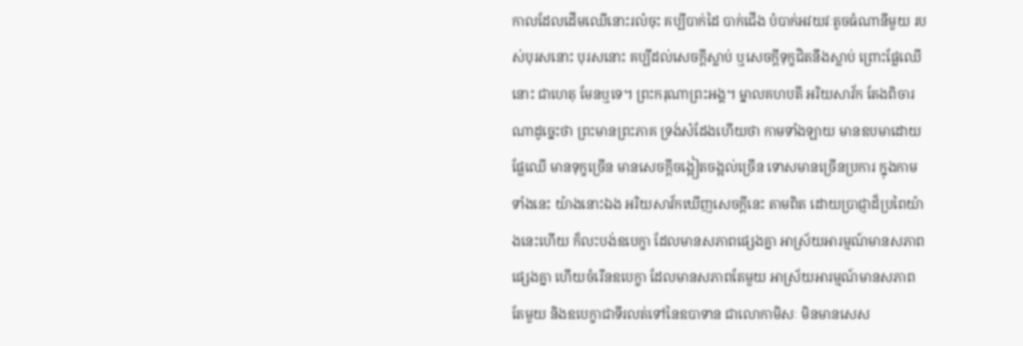កាលដែលដើមឈើនោះរលំចុះ គប្បីបាក់ដៃ បាក់ជើង បំបាក់អវយវៈតូចធំណានីមួយ របស់បុរសនោះ បុរសនោះ គប្បីដល់សេចក្តីស្លាប់ ឬសេចក្តីទុក្ខជិតនឹងស្លាប់ ព្រោះផ្លែឈើនោះ ជាហេតុ មែនឬទេ។ ព្រះករុណាព្រះអង្គ។ ម្នាលគហបតី អរិយសាវ័ក តែងពិចារណាដូច្នេះថា ព្រះមានព្រះភាគ ទ្រង់សំដែងហើយថា កាមទាំងឡាយ មានឧបមាដោយផ្លែឈើ មានទុក្ខច្រើន មានសេចក្តីចង្អៀតចង្អល់ច្រើន ទោសមានច្រើនប្រការ ក្នុងកាមទាំងនេះ យ៉ាងនោះឯង អរិយសាវ័កឃើញសេចក្តីនេះ តាមពិត ដោយប្រាជ្ញាដ៏ប្រពៃយ៉ាងនេះហើយ ក៏លះបង់ឧបេក្ខា ដែលមានសភាពផ្សេងគ្នា អាស្រ័យអារម្មណ៍មានសភាពផ្សេងគ្នា ហើយចំរើនឧបេក្ខា ដែលមានសភាពតែមួយ អាស្រ័យអារម្មណ៍មានសភាពតែមួយ និងឧបេក្ខាជាទីរលត់ទៅនៃឧបាទាន ជាលោកាមិសៈ មិនមានសេស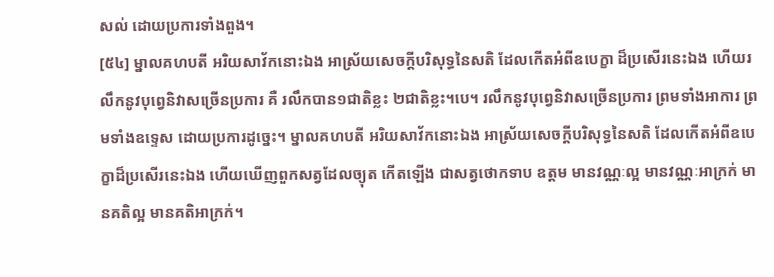សល់ ដោយប្រការទាំងពួង។
[៥៤] ម្នាលគហបតី អរិយសាវ័កនោះឯង អាស្រ័យសេចក្តីបរិសុទ្ធនៃសតិ ដែលកើតអំពីឧបេក្ខា ដ៏ប្រសើរនេះឯង ហើយរលឹកនូវបុព្វេនិវាសច្រើនប្រការ គឺ រលឹកបាន១ជាតិខ្លះ ២ជាតិខ្លះ។បេ។ រលឹកនូវបុព្វេនិវាសច្រើនប្រការ ព្រមទាំងអាការ ព្រមទាំងឧទ្ទេស ដោយប្រការដូច្នេះ។ ម្នាលគហបតី អរិយសាវ័កនោះឯង អាស្រ័យសេចក្តីបរិសុទ្ធនៃសតិ ដែលកើតអំពីឧបេក្ខាដ៏ប្រសើរនេះឯង ហើយឃើញពួកសត្វដែលច្យុត កើតឡើង ជាសត្វថោកទាប ឧត្តម មានវណ្ណៈល្អ មានវណ្ណៈអាក្រក់ មានគតិល្អ មានគតិអាក្រក់។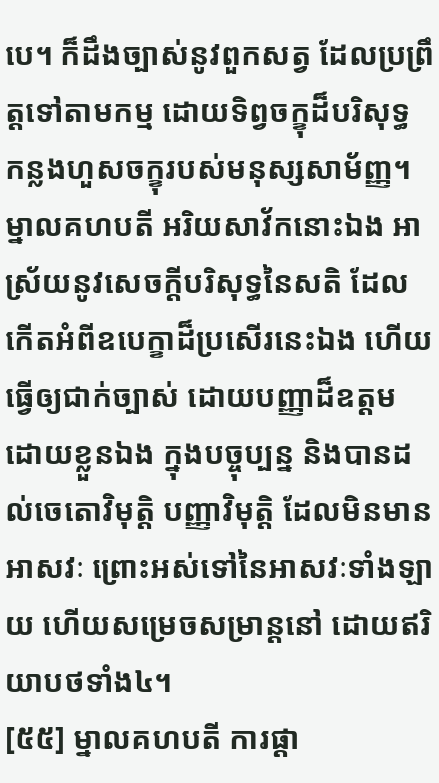បេ។ ក៏ដឹងច្បាស់នូវពួកសត្វ ដែលប្រព្រឹត្តទៅតាមកម្ម ដោយទិព្វចក្ខុដ៏បរិសុទ្ធ កន្លងហួសចក្ខុរបស់មនុស្សសាម័ញ្ញ។ ម្នាលគហបតី អរិយសាវ័កនោះឯង អាស្រ័យនូវសេចក្តីបរិសុទ្ធនៃសតិ ដែលកើតអំពីឧបេក្ខាដ៏ប្រសើរនេះឯង ហើយធ្វើឲ្យជាក់ច្បាស់ ដោយបញ្ញាដ៏ឧត្តម ដោយខ្លួនឯង ក្នុងបច្ចុប្បន្ន និងបានដល់ចេតោវិមុត្តិ បញ្ញាវិមុត្តិ ដែលមិនមានអាសវៈ ព្រោះអស់ទៅនៃអាសវៈទាំងឡាយ ហើយសម្រេចសម្រាន្តនៅ ដោយឥរិយាបថទាំង៤។
[៥៥] ម្នាលគហបតី ការផ្តា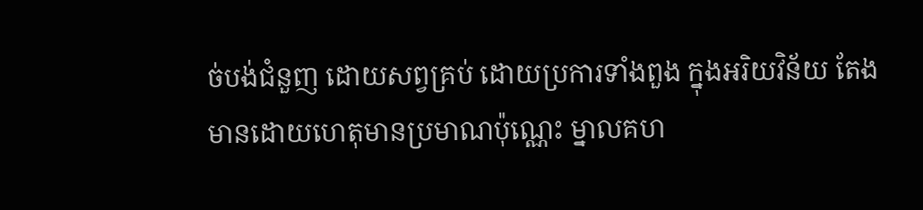ច់បង់ជំនួញ ដោយសព្វគ្រប់ ដោយប្រការទាំងពួង ក្នុងអរិយវិន័យ តែងមានដោយហេតុមានប្រមាណប៉ុណ្ណេះ ម្នាលគហ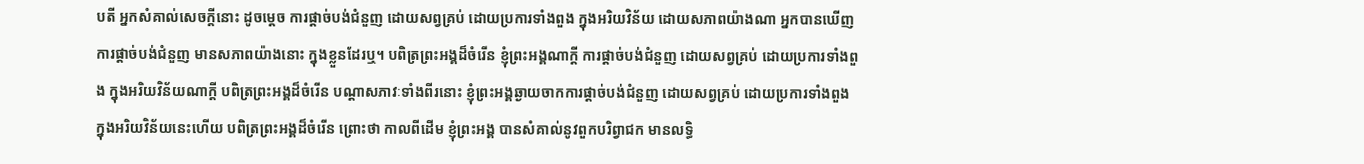បតី អ្នកសំគាល់សេចក្តីនោះ ដូចម្តេច ការផ្តាច់បង់ជំនួញ ដោយសព្វគ្រប់ ដោយប្រការទាំងពួង ក្នុងអរិយវិន័យ ដោយសភាពយ៉ាងណា អ្នកបានឃើញការផ្តាច់បង់ជំនួញ មានសភាពយ៉ាងនោះ ក្នុងខ្លួនដែរឬ។ បពិត្រព្រះអង្គដ៏ចំរើន ខ្ញុំព្រះអង្គណាក្តី ការផ្តាច់បង់ជំនួញ ដោយសព្វគ្រប់ ដោយប្រការទាំងពួង ក្នុងអរិយវិន័យណាក្តី បពិត្រព្រះអង្គដ៏ចំរើន បណ្តាសភាវៈទាំងពីរនោះ ខ្ញុំព្រះអង្គឆ្ងាយចាកការផ្តាច់បង់ជំនួញ ដោយសព្វគ្រប់ ដោយប្រការទាំងពួង ក្នុងអរិយវិន័យនេះហើយ បពិត្រព្រះអង្គដ៏ចំរើន ព្រោះថា កាលពីដើម ខ្ញុំព្រះអង្គ បានសំគាល់នូវពួកបរិព្វាជក មានលទ្ធិ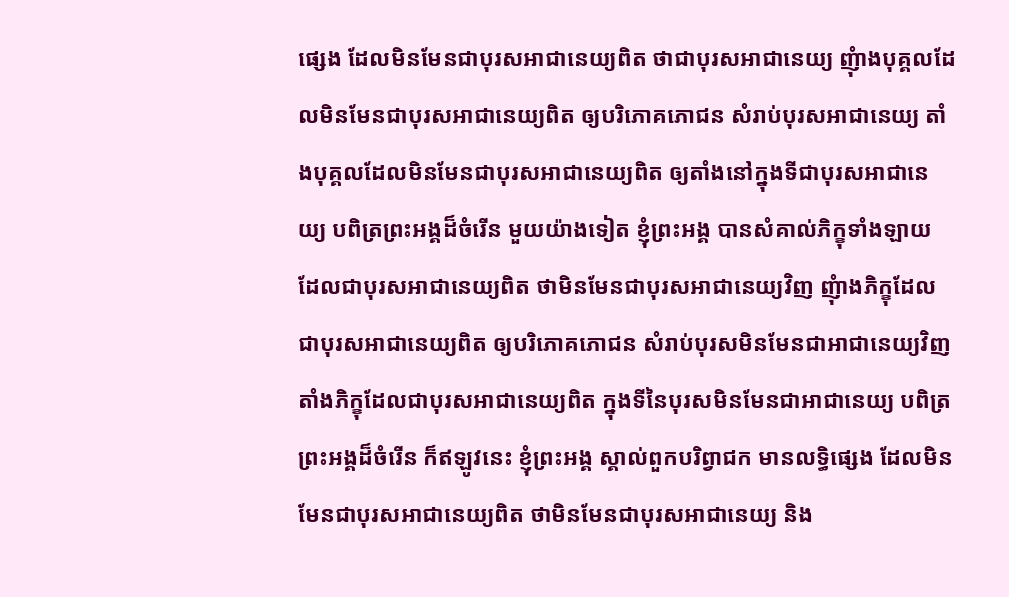ផ្សេង ដែលមិនមែនជាបុរសអាជានេយ្យពិត ថាជាបុរសអាជានេយ្យ ញុំាងបុគ្គលដែលមិនមែនជាបុរសអាជានេយ្យពិត ឲ្យបរិភោគភោជន សំរាប់បុរសអាជានេយ្យ តាំងបុគ្គលដែលមិនមែនជាបុរសអាជានេយ្យពិត ឲ្យតាំងនៅក្នុងទីជាបុរសអាជានេយ្យ បពិត្រព្រះអង្គដ៏ចំរើន មួយយ៉ាងទៀត ខ្ញុំព្រះអង្គ បានសំគាល់ភិក្ខុទាំងឡាយ ដែលជាបុរសអាជានេយ្យពិត ថាមិនមែនជាបុរសអាជានេយ្យវិញ ញុំាងភិក្ខុដែលជាបុរសអាជានេយ្យពិត ឲ្យបរិភោគភោជន សំរាប់បុរសមិនមែនជាអាជានេយ្យវិញ តាំងភិក្ខុដែលជាបុរសអាជានេយ្យពិត ក្នុងទីនៃបុរសមិនមែនជាអាជានេយ្យ បពិត្រព្រះអង្គដ៏ចំរើន ក៏ឥឡូវនេះ ខ្ញុំព្រះអង្គ ស្គាល់ពួកបរិព្វាជក មានលទ្ធិផ្សេង ដែលមិនមែនជាបុរសអាជានេយ្យពិត ថាមិនមែនជាបុរសអាជានេយ្យ និង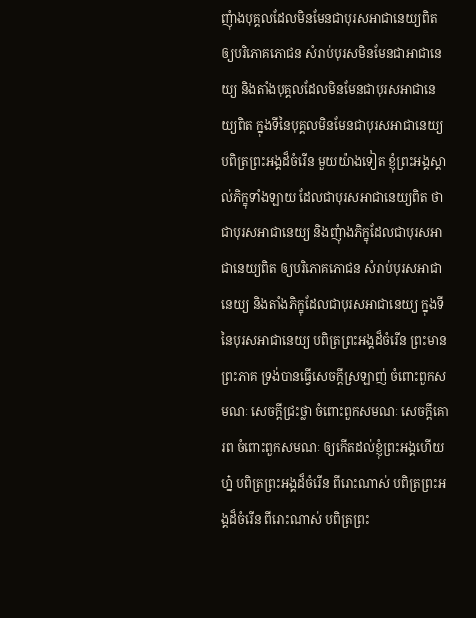ញុំាងបុគ្គលដែលមិនមែនជាបុរសអាជានេយ្យពិត ឲ្យបរិភោគភោជន សំរាប់បុរសមិនមែនជាអាជានេយ្យ និងតាំងបុគ្គលដែលមិនមែនជាបុរសអាជានេយ្យពិត ក្នុងទីនៃបុគ្គលមិនមែនជាបុរសអាជានេយ្យ បពិត្រព្រះអង្គដ៏ចំរើន មួយយ៉ាងទៀត ខ្ញុំព្រះអង្គស្គាល់ភិក្ខុទាំងឡាយ ដែលជាបុរសអាជានេយ្យពិត ថាជាបុរសអាជានេយ្យ និងញុំាងភិក្ខុដែលជាបុរសអាជានេយ្យពិត ឲ្យបរិភោគភោជន សំរាប់បុរសអាជានេយ្យ និងតាំងភិក្ខុដែលជាបុរសអាជានេយ្យ ក្នុងទីនៃបុរសអាជានេយ្យ បពិត្រព្រះអង្គដ៏ចំរើន ព្រះមានព្រះភាគ ទ្រង់បានធ្វើសេចក្តីស្រឡាញ់ ចំពោះពួកសមណៈ សេចក្តីជ្រះថ្លា ចំពោះពួកសមណៈ សេចក្តីគោរព ចំពោះពួកសមណៈ ឲ្យកើតដល់ខ្ញុំព្រះអង្គហើយហ្ន៎ បពិត្រព្រះអង្គដ៏ចំរើន ពីរោះណាស់ បពិត្រព្រះអង្គដ៏ចំរើន ពីរោះណាស់ បពិត្រព្រះ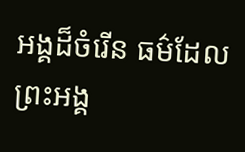អង្គដ៏ចំរើន ធម៌ដែលព្រះអង្គ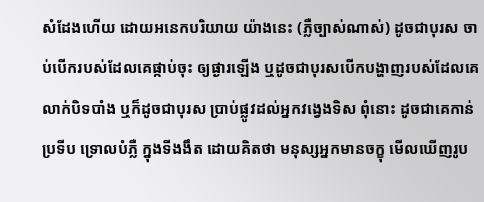សំដែងហើយ ដោយអនេកបរិយាយ យ៉ាងនេះ (ភ្លឺច្បាស់ណាស់) ដូចជាបុរស ចាប់បើករបស់ដែលគេផ្កាប់ចុះ ឲ្យផ្ងារឡើង ឬដូចជាបុរសបើកបង្ហាញរបស់ដែលគេលាក់បិទបាំង ឬក៏ដូចជាបុរស ប្រាប់ផ្លូវដល់អ្នកវង្វេងទិស ពុំនោះ ដូចជាគេកាន់ប្រទីប ទ្រោលបំភ្លឺ ក្នុងទីងងឹត ដោយគិតថា មនុស្សអ្នកមានចក្ខុ មើលឃើញរូប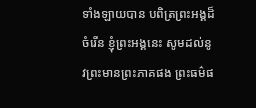ទាំងឡាយបាន បពិត្រព្រះអង្គដ៏ចំរើន ខ្ញុំព្រះអង្គនេះ សូមដល់នូវព្រះមានព្រះភាគផង ព្រះធម៌ផ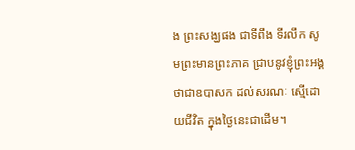ង ព្រះសង្ឃផង ជាទីពឹង ទីរលឹក សូមព្រះមានព្រះភាគ ជ្រាបនូវខ្ញុំព្រះអង្គ ថាជាឧបាសក ដល់សរណៈ ស្មើដោយជីវិត ក្នុងថ្ងៃនេះជាដើម។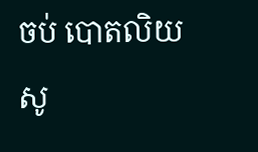ចប់ បោតលិយសូ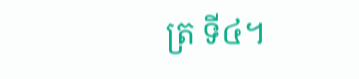ត្រ ទី៤។